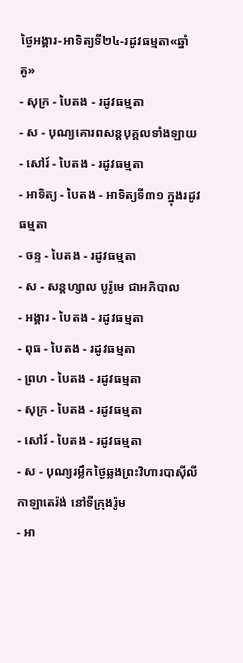ថ្ងៃអង្គារ-អាទិត្យទី២៤-រដូវធម្មតា«ឆ្នាំគូ»
- សុក្រ - បៃតង - រដូវធម្មតា
- ស - បុណ្យគោរពសន្ដបុគ្គលទាំងឡាយ
- សៅរ៍ - បៃតង - រដូវធម្មតា
- អាទិត្យ - បៃតង - អាទិត្យទី៣១ ក្នុងរដូវធម្មតា
- ចន្ទ - បៃតង - រដូវធម្មតា
- ស - សន្ដហ្សាល បូរ៉ូមេ ជាអភិបាល
- អង្គារ - បៃតង - រដូវធម្មតា
- ពុធ - បៃតង - រដូវធម្មតា
- ព្រហ - បៃតង - រដូវធម្មតា
- សុក្រ - បៃតង - រដូវធម្មតា
- សៅរ៍ - បៃតង - រដូវធម្មតា
- ស - បុណ្យរម្លឹកថ្ងៃឆ្លងព្រះវិហារបាស៊ីលីកាឡាតេរ៉ង់ នៅទីក្រុងរ៉ូម
- អា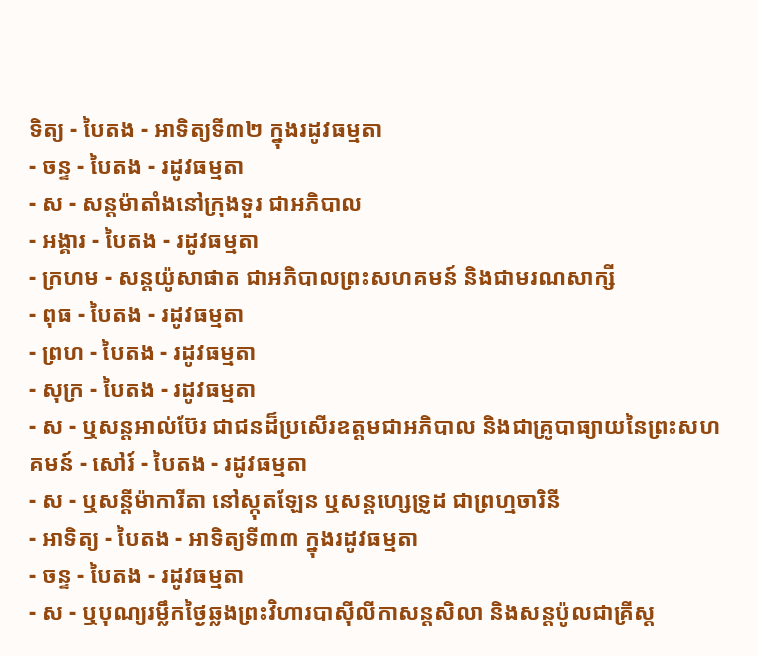ទិត្យ - បៃតង - អាទិត្យទី៣២ ក្នុងរដូវធម្មតា
- ចន្ទ - បៃតង - រដូវធម្មតា
- ស - សន្ដម៉ាតាំងនៅក្រុងទួរ ជាអភិបាល
- អង្គារ - បៃតង - រដូវធម្មតា
- ក្រហម - សន្ដយ៉ូសាផាត ជាអភិបាលព្រះសហគមន៍ និងជាមរណសាក្សី
- ពុធ - បៃតង - រដូវធម្មតា
- ព្រហ - បៃតង - រដូវធម្មតា
- សុក្រ - បៃតង - រដូវធម្មតា
- ស - ឬសន្ដអាល់ប៊ែរ ជាជនដ៏ប្រសើរឧត្ដមជាអភិបាល និងជាគ្រូបាធ្យាយនៃព្រះសហគមន៍ - សៅរ៍ - បៃតង - រដូវធម្មតា
- ស - ឬសន្ដីម៉ាការីតា នៅស្កុតឡែន ឬសន្ដហ្សេទ្រូដ ជាព្រហ្មចារិនី
- អាទិត្យ - បៃតង - អាទិត្យទី៣៣ ក្នុងរដូវធម្មតា
- ចន្ទ - បៃតង - រដូវធម្មតា
- ស - ឬបុណ្យរម្លឹកថ្ងៃឆ្លងព្រះវិហារបាស៊ីលីកាសន្ដសិលា និងសន្ដប៉ូលជាគ្រីស្ដ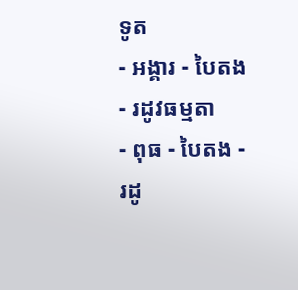ទូត
- អង្គារ - បៃតង - រដូវធម្មតា
- ពុធ - បៃតង - រដូ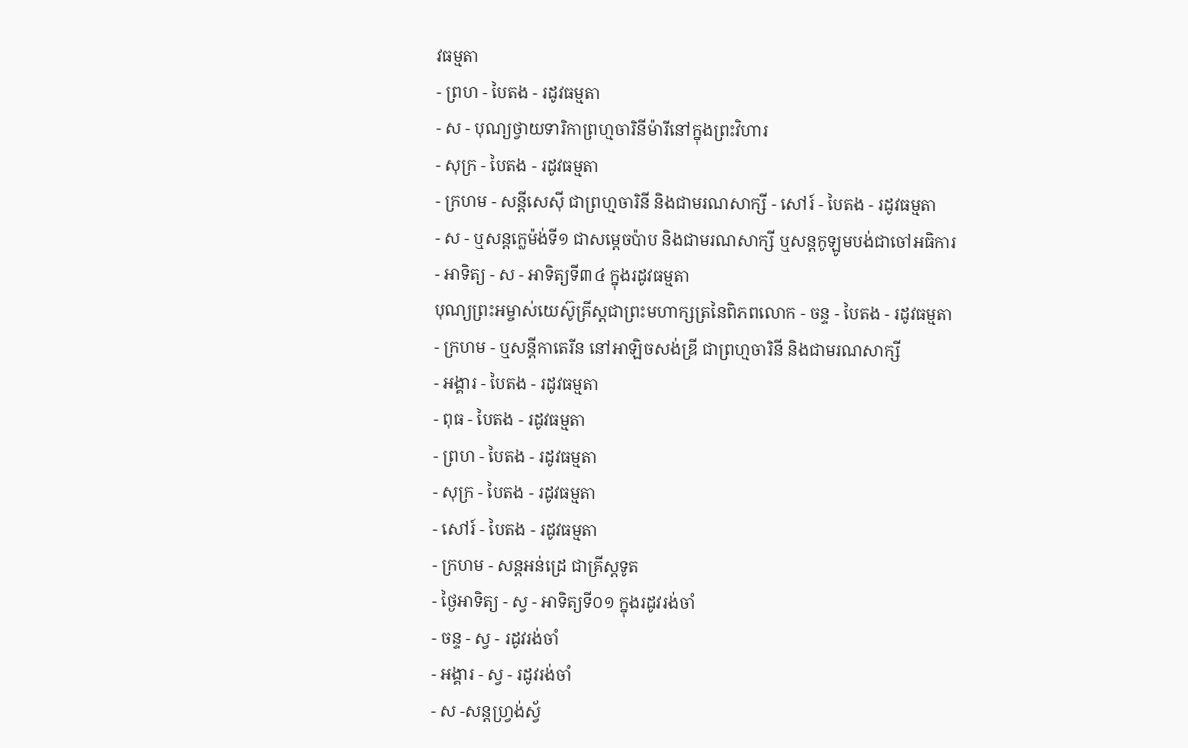វធម្មតា
- ព្រហ - បៃតង - រដូវធម្មតា
- ស - បុណ្យថ្វាយទារិកាព្រហ្មចារិនីម៉ារីនៅក្នុងព្រះវិហារ
- សុក្រ - បៃតង - រដូវធម្មតា
- ក្រហម - សន្ដីសេស៊ី ជាព្រហ្មចារិនី និងជាមរណសាក្សី - សៅរ៍ - បៃតង - រដូវធម្មតា
- ស - ឬសន្ដក្លេម៉ង់ទី១ ជាសម្ដេចប៉ាប និងជាមរណសាក្សី ឬសន្ដកូឡូមបង់ជាចៅអធិការ
- អាទិត្យ - ស - អាទិត្យទី៣៤ ក្នុងរដូវធម្មតា
បុណ្យព្រះអម្ចាស់យេស៊ូគ្រីស្ដជាព្រះមហាក្សត្រនៃពិភពលោក - ចន្ទ - បៃតង - រដូវធម្មតា
- ក្រហម - ឬសន្ដីកាតេរីន នៅអាឡិចសង់ឌ្រី ជាព្រហ្មចារិនី និងជាមរណសាក្សី
- អង្គារ - បៃតង - រដូវធម្មតា
- ពុធ - បៃតង - រដូវធម្មតា
- ព្រហ - បៃតង - រដូវធម្មតា
- សុក្រ - បៃតង - រដូវធម្មតា
- សៅរ៍ - បៃតង - រដូវធម្មតា
- ក្រហម - សន្ដអន់ដ្រេ ជាគ្រីស្ដទូត
- ថ្ងៃអាទិត្យ - ស្វ - អាទិត្យទី០១ ក្នុងរដូវរង់ចាំ
- ចន្ទ - ស្វ - រដូវរង់ចាំ
- អង្គារ - ស្វ - រដូវរង់ចាំ
- ស -សន្ដហ្វ្រង់ស្វ័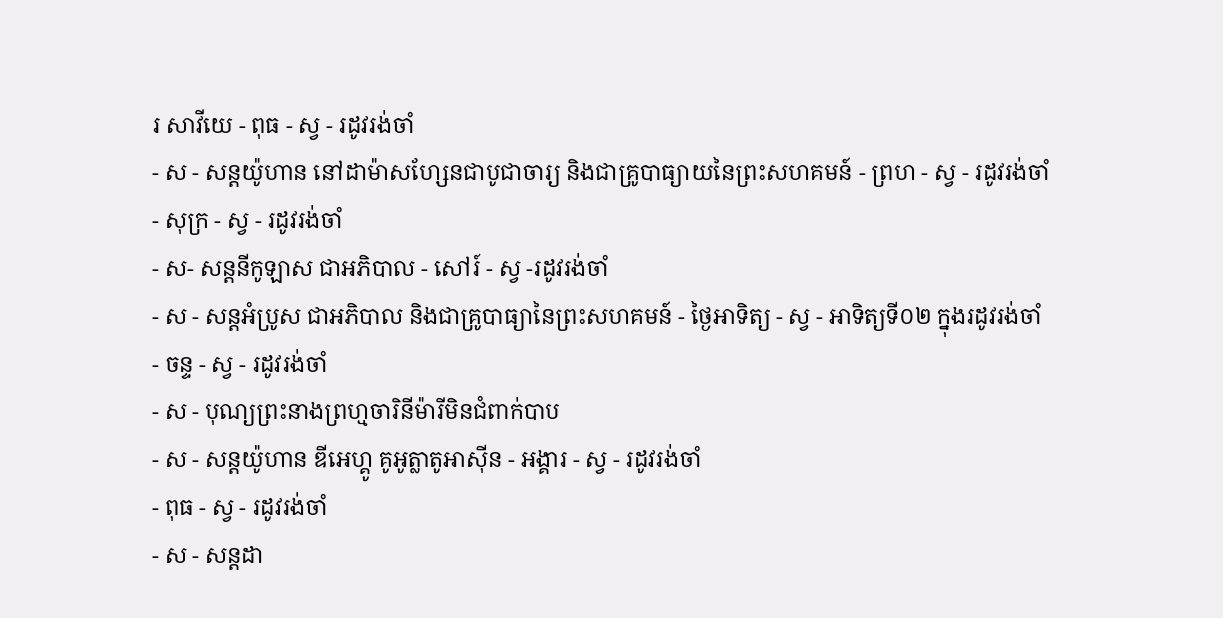រ សាវីយេ - ពុធ - ស្វ - រដូវរង់ចាំ
- ស - សន្ដយ៉ូហាន នៅដាម៉ាសហ្សែនជាបូជាចារ្យ និងជាគ្រូបាធ្យាយនៃព្រះសហគមន៍ - ព្រហ - ស្វ - រដូវរង់ចាំ
- សុក្រ - ស្វ - រដូវរង់ចាំ
- ស- សន្ដនីកូឡាស ជាអភិបាល - សៅរ៍ - ស្វ -រដូវរង់ចាំ
- ស - សន្ដអំប្រូស ជាអភិបាល និងជាគ្រូបាធ្យានៃព្រះសហគមន៍ - ថ្ងៃអាទិត្យ - ស្វ - អាទិត្យទី០២ ក្នុងរដូវរង់ចាំ
- ចន្ទ - ស្វ - រដូវរង់ចាំ
- ស - បុណ្យព្រះនាងព្រហ្មចារិនីម៉ារីមិនជំពាក់បាប
- ស - សន្ដយ៉ូហាន ឌីអេហ្គូ គូអូត្លាតូអាស៊ីន - អង្គារ - ស្វ - រដូវរង់ចាំ
- ពុធ - ស្វ - រដូវរង់ចាំ
- ស - សន្ដដា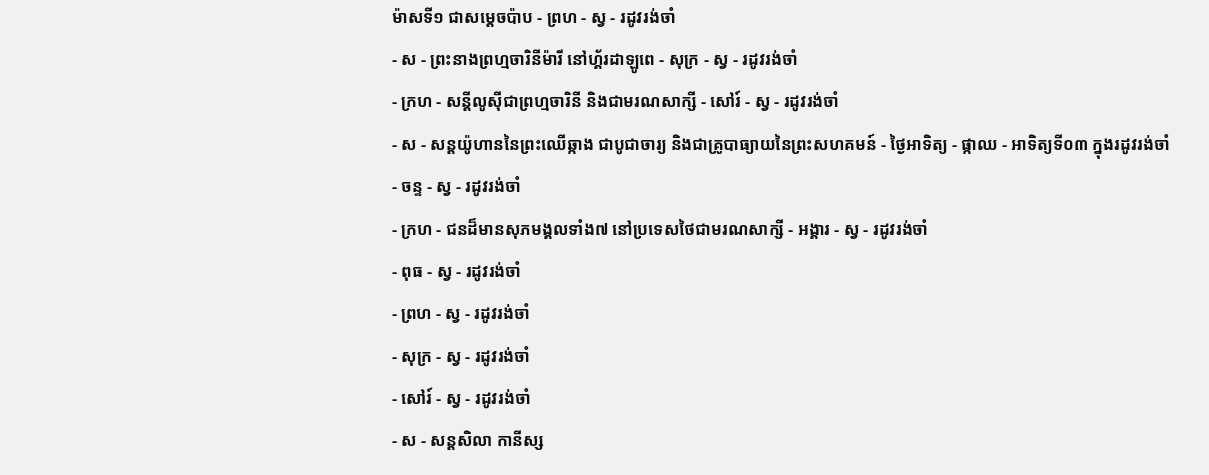ម៉ាសទី១ ជាសម្ដេចប៉ាប - ព្រហ - ស្វ - រដូវរង់ចាំ
- ស - ព្រះនាងព្រហ្មចារិនីម៉ារី នៅហ្គ័រដាឡូពេ - សុក្រ - ស្វ - រដូវរង់ចាំ
- ក្រហ - សន្ដីលូស៊ីជាព្រហ្មចារិនី និងជាមរណសាក្សី - សៅរ៍ - ស្វ - រដូវរង់ចាំ
- ស - សន្ដយ៉ូហាននៃព្រះឈើឆ្កាង ជាបូជាចារ្យ និងជាគ្រូបាធ្យាយនៃព្រះសហគមន៍ - ថ្ងៃអាទិត្យ - ផ្កាឈ - អាទិត្យទី០៣ ក្នុងរដូវរង់ចាំ
- ចន្ទ - ស្វ - រដូវរង់ចាំ
- ក្រហ - ជនដ៏មានសុភមង្គលទាំង៧ នៅប្រទេសថៃជាមរណសាក្សី - អង្គារ - ស្វ - រដូវរង់ចាំ
- ពុធ - ស្វ - រដូវរង់ចាំ
- ព្រហ - ស្វ - រដូវរង់ចាំ
- សុក្រ - ស្វ - រដូវរង់ចាំ
- សៅរ៍ - ស្វ - រដូវរង់ចាំ
- ស - សន្ដសិលា កានីស្ស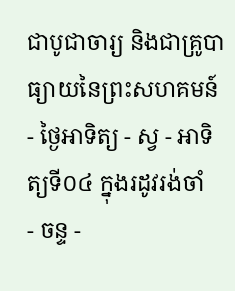ជាបូជាចារ្យ និងជាគ្រូបាធ្យាយនៃព្រះសហគមន៍ - ថ្ងៃអាទិត្យ - ស្វ - អាទិត្យទី០៤ ក្នុងរដូវរង់ចាំ
- ចន្ទ -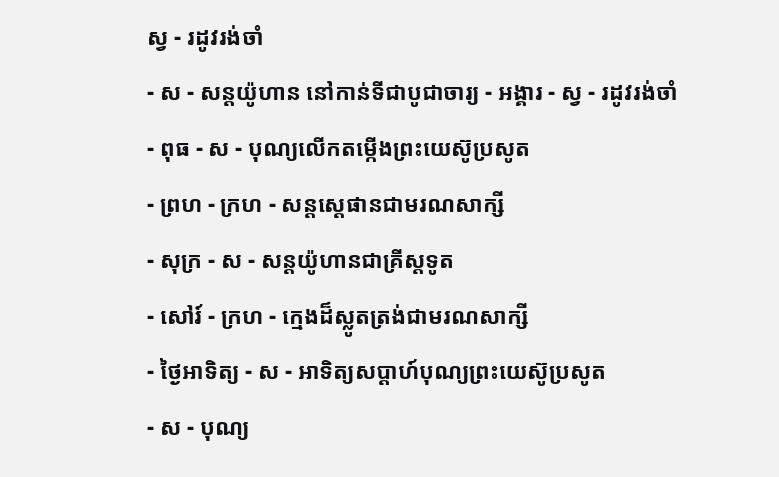ស្វ - រដូវរង់ចាំ
- ស - សន្ដយ៉ូហាន នៅកាន់ទីជាបូជាចារ្យ - អង្គារ - ស្វ - រដូវរង់ចាំ
- ពុធ - ស - បុណ្យលើកតម្កើងព្រះយេស៊ូប្រសូត
- ព្រហ - ក្រហ - សន្តស្តេផានជាមរណសាក្សី
- សុក្រ - ស - សន្តយ៉ូហានជាគ្រីស្តទូត
- សៅរ៍ - ក្រហ - ក្មេងដ៏ស្លូតត្រង់ជាមរណសាក្សី
- ថ្ងៃអាទិត្យ - ស - អាទិត្យសប្ដាហ៍បុណ្យព្រះយេស៊ូប្រសូត
- ស - បុណ្យ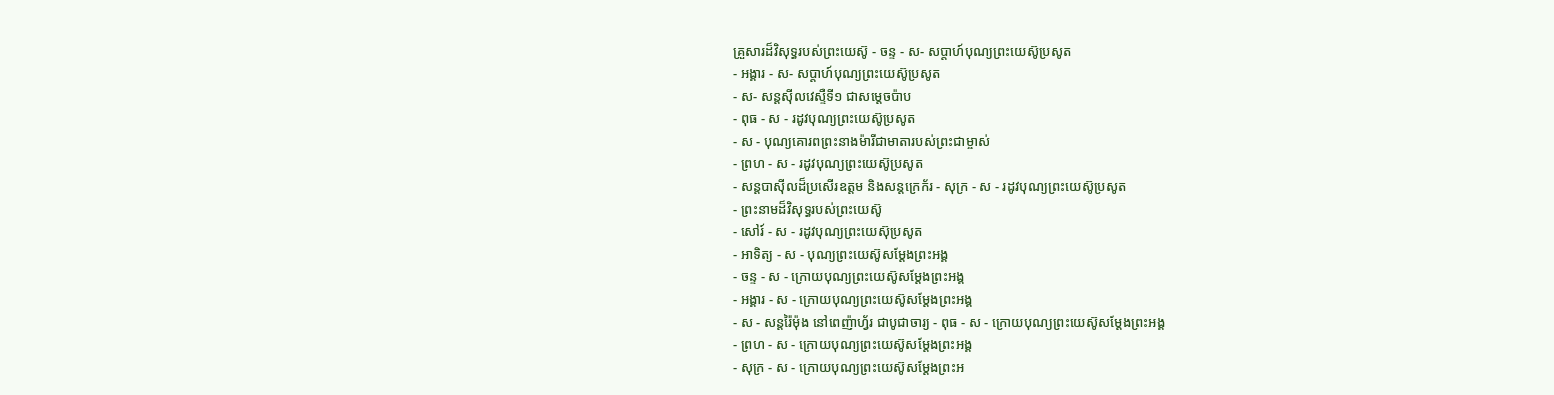គ្រួសារដ៏វិសុទ្ធរបស់ព្រះយេស៊ូ - ចន្ទ - ស- សប្ដាហ៍បុណ្យព្រះយេស៊ូប្រសូត
- អង្គារ - ស- សប្ដាហ៍បុណ្យព្រះយេស៊ូប្រសូត
- ស- សន្ដស៊ីលវេស្ទឺទី១ ជាសម្ដេចប៉ាប
- ពុធ - ស - រដូវបុណ្យព្រះយេស៊ូប្រសូត
- ស - បុណ្យគោរពព្រះនាងម៉ារីជាមាតារបស់ព្រះជាម្ចាស់
- ព្រហ - ស - រដូវបុណ្យព្រះយេស៊ូប្រសូត
- សន្ដបាស៊ីលដ៏ប្រសើរឧត្ដម និងសន្ដក្រេក័រ - សុក្រ - ស - រដូវបុណ្យព្រះយេស៊ូប្រសូត
- ព្រះនាមដ៏វិសុទ្ធរបស់ព្រះយេស៊ូ
- សៅរ៍ - ស - រដូវបុណ្យព្រះយេស៊ុប្រសូត
- អាទិត្យ - ស - បុណ្យព្រះយេស៊ូសម្ដែងព្រះអង្គ
- ចន្ទ - ស - ក្រោយបុណ្យព្រះយេស៊ូសម្ដែងព្រះអង្គ
- អង្គារ - ស - ក្រោយបុណ្យព្រះយេស៊ូសម្ដែងព្រះអង្គ
- ស - សន្ដរ៉ៃម៉ុង នៅពេញ៉ាហ្វ័រ ជាបូជាចារ្យ - ពុធ - ស - ក្រោយបុណ្យព្រះយេស៊ូសម្ដែងព្រះអង្គ
- ព្រហ - ស - ក្រោយបុណ្យព្រះយេស៊ូសម្ដែងព្រះអង្គ
- សុក្រ - ស - ក្រោយបុណ្យព្រះយេស៊ូសម្ដែងព្រះអ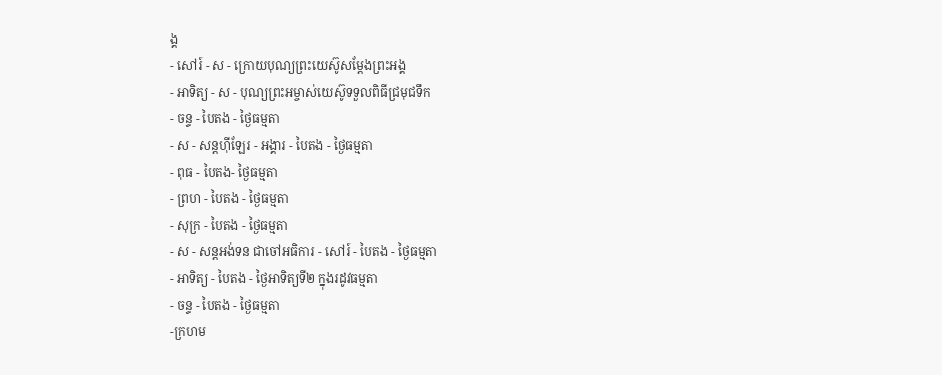ង្គ
- សៅរ៍ - ស - ក្រោយបុណ្យព្រះយេស៊ូសម្ដែងព្រះអង្គ
- អាទិត្យ - ស - បុណ្យព្រះអម្ចាស់យេស៊ូទទួលពិធីជ្រមុជទឹក
- ចន្ទ - បៃតង - ថ្ងៃធម្មតា
- ស - សន្ដហ៊ីឡែរ - អង្គារ - បៃតង - ថ្ងៃធម្មតា
- ពុធ - បៃតង- ថ្ងៃធម្មតា
- ព្រហ - បៃតង - ថ្ងៃធម្មតា
- សុក្រ - បៃតង - ថ្ងៃធម្មតា
- ស - សន្ដអង់ទន ជាចៅអធិការ - សៅរ៍ - បៃតង - ថ្ងៃធម្មតា
- អាទិត្យ - បៃតង - ថ្ងៃអាទិត្យទី២ ក្នុងរដូវធម្មតា
- ចន្ទ - បៃតង - ថ្ងៃធម្មតា
-ក្រហម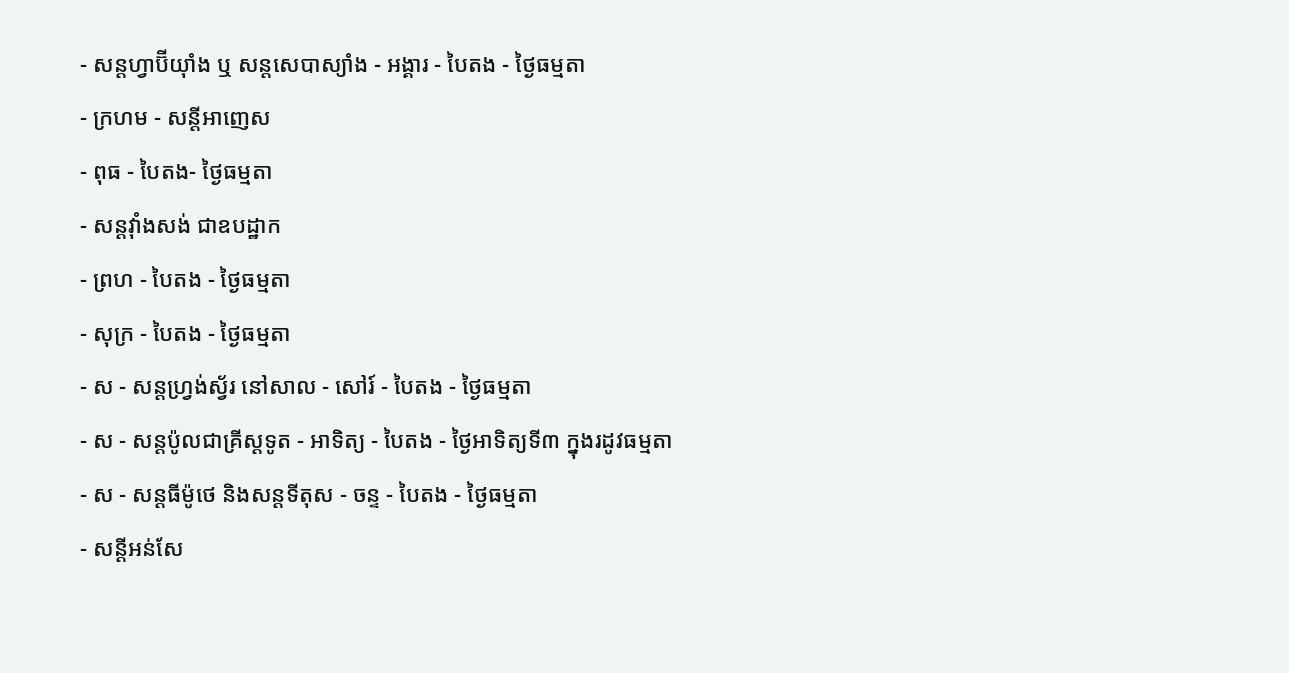- សន្ដហ្វាប៊ីយ៉ាំង ឬ សន្ដសេបាស្យាំង - អង្គារ - បៃតង - ថ្ងៃធម្មតា
- ក្រហម - សន្ដីអាញេស
- ពុធ - បៃតង- ថ្ងៃធម្មតា
- សន្ដវ៉ាំងសង់ ជាឧបដ្ឋាក
- ព្រហ - បៃតង - ថ្ងៃធម្មតា
- សុក្រ - បៃតង - ថ្ងៃធម្មតា
- ស - សន្ដហ្វ្រង់ស្វ័រ នៅសាល - សៅរ៍ - បៃតង - ថ្ងៃធម្មតា
- ស - សន្ដប៉ូលជាគ្រីស្ដទូត - អាទិត្យ - បៃតង - ថ្ងៃអាទិត្យទី៣ ក្នុងរដូវធម្មតា
- ស - សន្ដធីម៉ូថេ និងសន្ដទីតុស - ចន្ទ - បៃតង - ថ្ងៃធម្មតា
- សន្ដីអន់សែ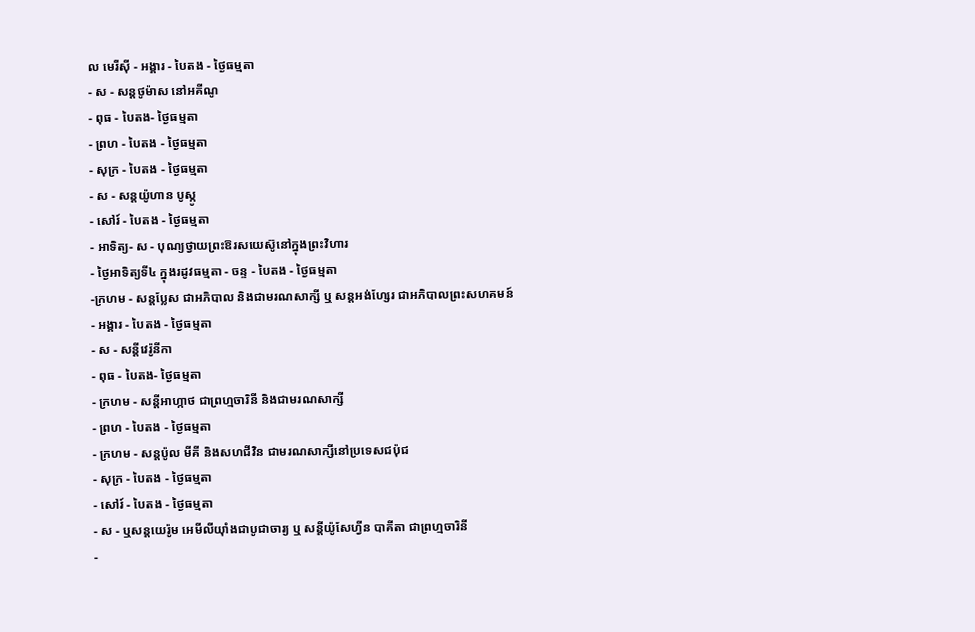ល មេរីស៊ី - អង្គារ - បៃតង - ថ្ងៃធម្មតា
- ស - សន្ដថូម៉ាស នៅអគីណូ
- ពុធ - បៃតង- ថ្ងៃធម្មតា
- ព្រហ - បៃតង - ថ្ងៃធម្មតា
- សុក្រ - បៃតង - ថ្ងៃធម្មតា
- ស - សន្ដយ៉ូហាន បូស្កូ
- សៅរ៍ - បៃតង - ថ្ងៃធម្មតា
- អាទិត្យ- ស - បុណ្យថ្វាយព្រះឱរសយេស៊ូនៅក្នុងព្រះវិហារ
- ថ្ងៃអាទិត្យទី៤ ក្នុងរដូវធម្មតា - ចន្ទ - បៃតង - ថ្ងៃធម្មតា
-ក្រហម - សន្ដប្លែស ជាអភិបាល និងជាមរណសាក្សី ឬ សន្ដអង់ហ្សែរ ជាអភិបាលព្រះសហគមន៍
- អង្គារ - បៃតង - ថ្ងៃធម្មតា
- ស - សន្ដីវេរ៉ូនីកា
- ពុធ - បៃតង- ថ្ងៃធម្មតា
- ក្រហម - សន្ដីអាហ្កាថ ជាព្រហ្មចារិនី និងជាមរណសាក្សី
- ព្រហ - បៃតង - ថ្ងៃធម្មតា
- ក្រហម - សន្ដប៉ូល មីគី និងសហជីវិន ជាមរណសាក្សីនៅប្រទេសជប៉ុជ
- សុក្រ - បៃតង - ថ្ងៃធម្មតា
- សៅរ៍ - បៃតង - ថ្ងៃធម្មតា
- ស - ឬសន្ដយេរ៉ូម អេមីលីយ៉ាំងជាបូជាចារ្យ ឬ សន្ដីយ៉ូសែហ្វីន បាគីតា ជាព្រហ្មចារិនី
-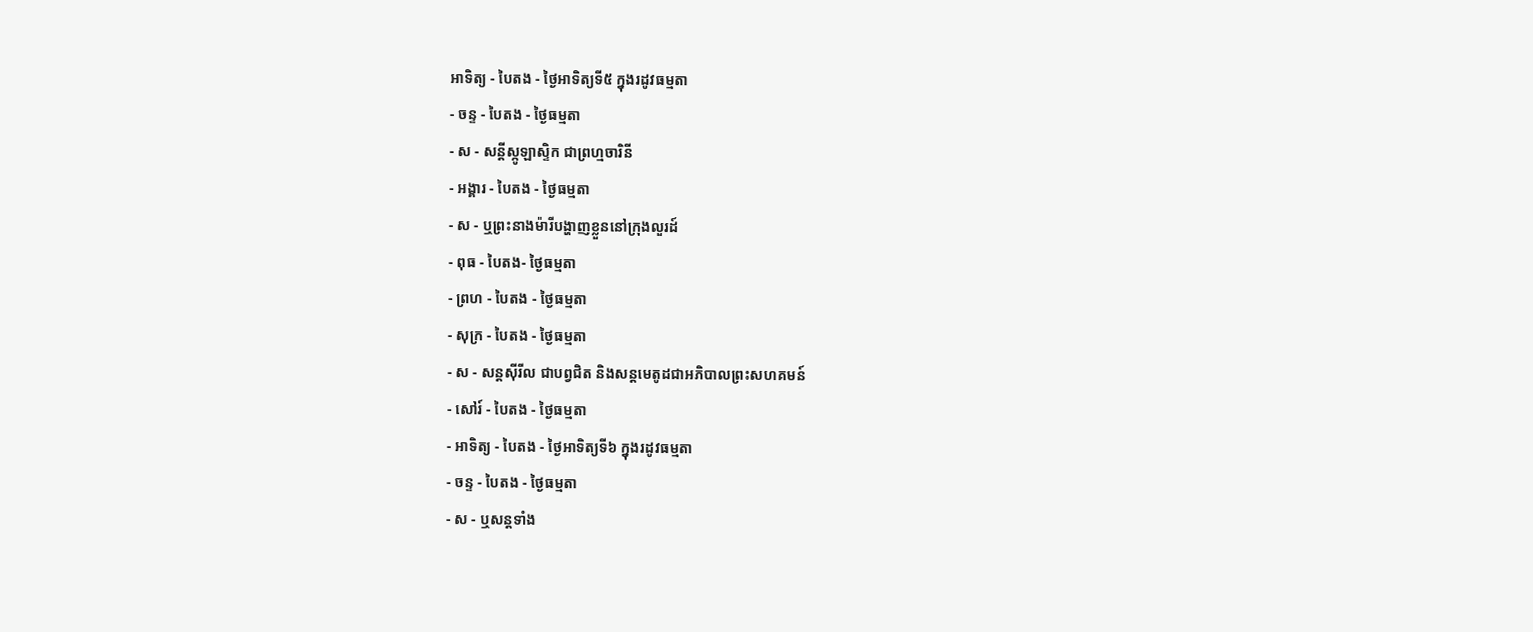អាទិត្យ - បៃតង - ថ្ងៃអាទិត្យទី៥ ក្នុងរដូវធម្មតា
- ចន្ទ - បៃតង - ថ្ងៃធម្មតា
- ស - សន្ដីស្កូឡាស្ទិក ជាព្រហ្មចារិនី
- អង្គារ - បៃតង - ថ្ងៃធម្មតា
- ស - ឬព្រះនាងម៉ារីបង្ហាញខ្លួននៅក្រុងលួរដ៍
- ពុធ - បៃតង- ថ្ងៃធម្មតា
- ព្រហ - បៃតង - ថ្ងៃធម្មតា
- សុក្រ - បៃតង - ថ្ងៃធម្មតា
- ស - សន្ដស៊ីរីល ជាបព្វជិត និងសន្ដមេតូដជាអភិបាលព្រះសហគមន៍
- សៅរ៍ - បៃតង - ថ្ងៃធម្មតា
- អាទិត្យ - បៃតង - ថ្ងៃអាទិត្យទី៦ ក្នុងរដូវធម្មតា
- ចន្ទ - បៃតង - ថ្ងៃធម្មតា
- ស - ឬសន្ដទាំង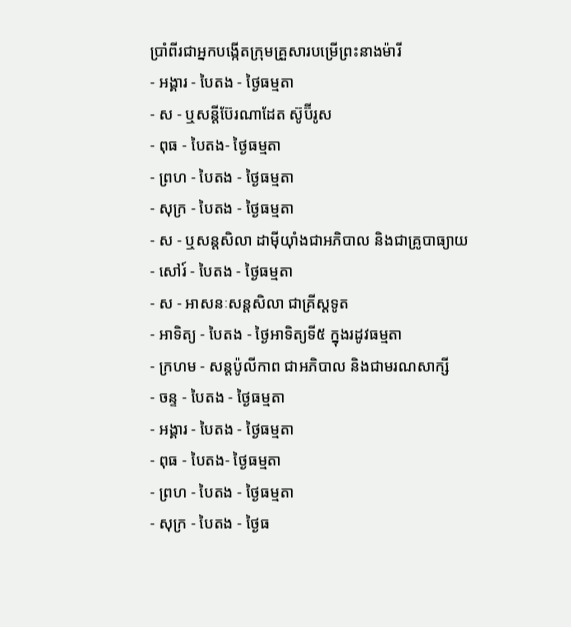ប្រាំពីរជាអ្នកបង្កើតក្រុមគ្រួសារបម្រើព្រះនាងម៉ារី
- អង្គារ - បៃតង - ថ្ងៃធម្មតា
- ស - ឬសន្ដីប៊ែរណាដែត ស៊ូប៊ីរូស
- ពុធ - បៃតង- ថ្ងៃធម្មតា
- ព្រហ - បៃតង - ថ្ងៃធម្មតា
- សុក្រ - បៃតង - ថ្ងៃធម្មតា
- ស - ឬសន្ដសិលា ដាម៉ីយ៉ាំងជាអភិបាល និងជាគ្រូបាធ្យាយ
- សៅរ៍ - បៃតង - ថ្ងៃធម្មតា
- ស - អាសនៈសន្ដសិលា ជាគ្រីស្ដទូត
- អាទិត្យ - បៃតង - ថ្ងៃអាទិត្យទី៥ ក្នុងរដូវធម្មតា
- ក្រហម - សន្ដប៉ូលីកាព ជាអភិបាល និងជាមរណសាក្សី
- ចន្ទ - បៃតង - ថ្ងៃធម្មតា
- អង្គារ - បៃតង - ថ្ងៃធម្មតា
- ពុធ - បៃតង- ថ្ងៃធម្មតា
- ព្រហ - បៃតង - ថ្ងៃធម្មតា
- សុក្រ - បៃតង - ថ្ងៃធ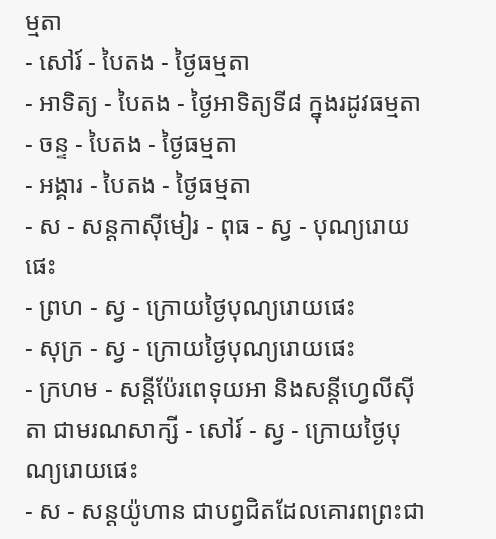ម្មតា
- សៅរ៍ - បៃតង - ថ្ងៃធម្មតា
- អាទិត្យ - បៃតង - ថ្ងៃអាទិត្យទី៨ ក្នុងរដូវធម្មតា
- ចន្ទ - បៃតង - ថ្ងៃធម្មតា
- អង្គារ - បៃតង - ថ្ងៃធម្មតា
- ស - សន្ដកាស៊ីមៀរ - ពុធ - ស្វ - បុណ្យរោយផេះ
- ព្រហ - ស្វ - ក្រោយថ្ងៃបុណ្យរោយផេះ
- សុក្រ - ស្វ - ក្រោយថ្ងៃបុណ្យរោយផេះ
- ក្រហម - សន្ដីប៉ែរពេទុយអា និងសន្ដីហ្វេលីស៊ីតា ជាមរណសាក្សី - សៅរ៍ - ស្វ - ក្រោយថ្ងៃបុណ្យរោយផេះ
- ស - សន្ដយ៉ូហាន ជាបព្វជិតដែលគោរពព្រះជា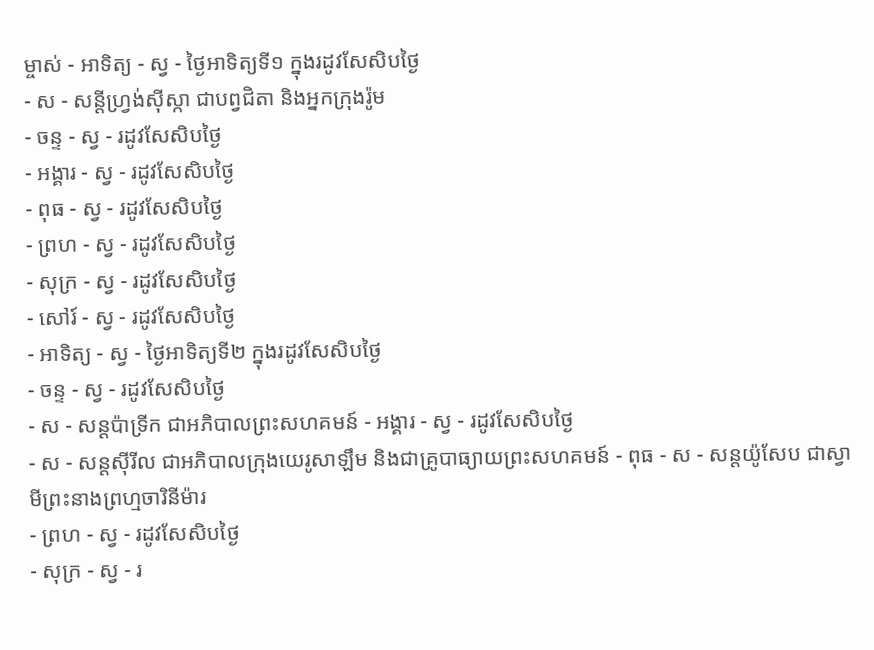ម្ចាស់ - អាទិត្យ - ស្វ - ថ្ងៃអាទិត្យទី១ ក្នុងរដូវសែសិបថ្ងៃ
- ស - សន្ដីហ្វ្រង់ស៊ីស្កា ជាបព្វជិតា និងអ្នកក្រុងរ៉ូម
- ចន្ទ - ស្វ - រដូវសែសិបថ្ងៃ
- អង្គារ - ស្វ - រដូវសែសិបថ្ងៃ
- ពុធ - ស្វ - រដូវសែសិបថ្ងៃ
- ព្រហ - ស្វ - រដូវសែសិបថ្ងៃ
- សុក្រ - ស្វ - រដូវសែសិបថ្ងៃ
- សៅរ៍ - ស្វ - រដូវសែសិបថ្ងៃ
- អាទិត្យ - ស្វ - ថ្ងៃអាទិត្យទី២ ក្នុងរដូវសែសិបថ្ងៃ
- ចន្ទ - ស្វ - រដូវសែសិបថ្ងៃ
- ស - សន្ដប៉ាទ្រីក ជាអភិបាលព្រះសហគមន៍ - អង្គារ - ស្វ - រដូវសែសិបថ្ងៃ
- ស - សន្ដស៊ីរីល ជាអភិបាលក្រុងយេរូសាឡឹម និងជាគ្រូបាធ្យាយព្រះសហគមន៍ - ពុធ - ស - សន្ដយ៉ូសែប ជាស្វាមីព្រះនាងព្រហ្មចារិនីម៉ារ
- ព្រហ - ស្វ - រដូវសែសិបថ្ងៃ
- សុក្រ - ស្វ - រ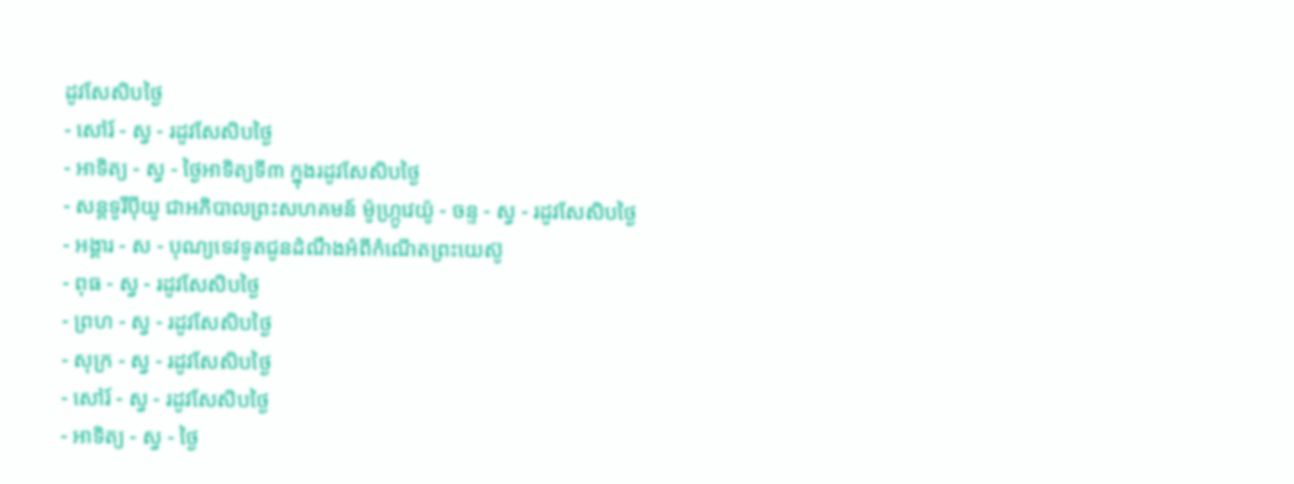ដូវសែសិបថ្ងៃ
- សៅរ៍ - ស្វ - រដូវសែសិបថ្ងៃ
- អាទិត្យ - ស្វ - ថ្ងៃអាទិត្យទី៣ ក្នុងរដូវសែសិបថ្ងៃ
- សន្ដទូរីប៉ីយូ ជាអភិបាលព្រះសហគមន៍ ម៉ូហ្ក្រូវេយ៉ូ - ចន្ទ - ស្វ - រដូវសែសិបថ្ងៃ
- អង្គារ - ស - បុណ្យទេវទូតជូនដំណឹងអំពីកំណើតព្រះយេស៊ូ
- ពុធ - ស្វ - រដូវសែសិបថ្ងៃ
- ព្រហ - ស្វ - រដូវសែសិបថ្ងៃ
- សុក្រ - ស្វ - រដូវសែសិបថ្ងៃ
- សៅរ៍ - ស្វ - រដូវសែសិបថ្ងៃ
- អាទិត្យ - ស្វ - ថ្ងៃ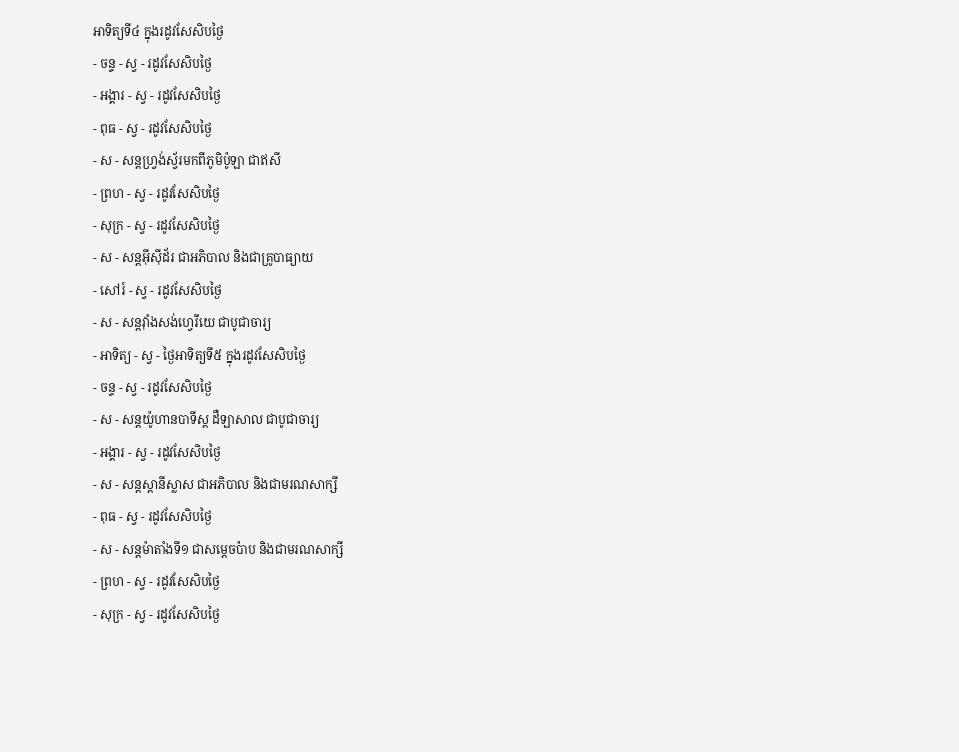អាទិត្យទី៤ ក្នុងរដូវសែសិបថ្ងៃ
- ចន្ទ - ស្វ - រដូវសែសិបថ្ងៃ
- អង្គារ - ស្វ - រដូវសែសិបថ្ងៃ
- ពុធ - ស្វ - រដូវសែសិបថ្ងៃ
- ស - សន្ដហ្វ្រង់ស្វ័រមកពីភូមិប៉ូឡា ជាឥសី
- ព្រហ - ស្វ - រដូវសែសិបថ្ងៃ
- សុក្រ - ស្វ - រដូវសែសិបថ្ងៃ
- ស - សន្ដអ៊ីស៊ីដ័រ ជាអភិបាល និងជាគ្រូបាធ្យាយ
- សៅរ៍ - ស្វ - រដូវសែសិបថ្ងៃ
- ស - សន្ដវ៉ាំងសង់ហ្វេរីយេ ជាបូជាចារ្យ
- អាទិត្យ - ស្វ - ថ្ងៃអាទិត្យទី៥ ក្នុងរដូវសែសិបថ្ងៃ
- ចន្ទ - ស្វ - រដូវសែសិបថ្ងៃ
- ស - សន្ដយ៉ូហានបាទីស្ដ ដឺឡាសាល ជាបូជាចារ្យ
- អង្គារ - ស្វ - រដូវសែសិបថ្ងៃ
- ស - សន្ដស្ដានីស្លាស ជាអភិបាល និងជាមរណសាក្សី
- ពុធ - ស្វ - រដូវសែសិបថ្ងៃ
- ស - សន្ដម៉ាតាំងទី១ ជាសម្ដេចប៉ាប និងជាមរណសាក្សី
- ព្រហ - ស្វ - រដូវសែសិបថ្ងៃ
- សុក្រ - ស្វ - រដូវសែសិបថ្ងៃ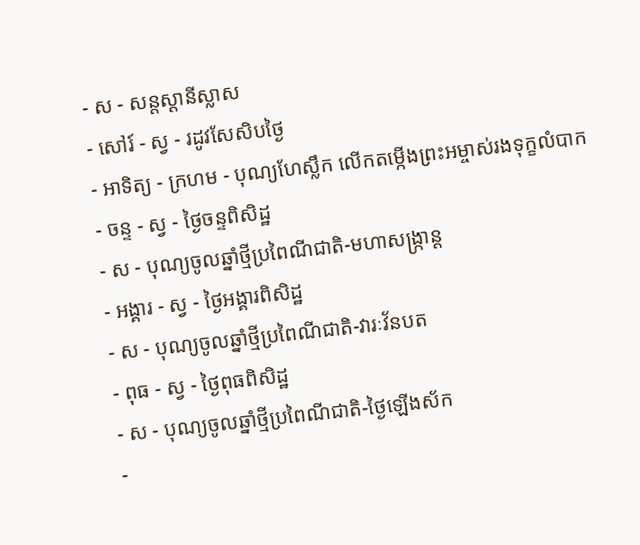- ស - សន្ដស្ដានីស្លាស
- សៅរ៍ - ស្វ - រដូវសែសិបថ្ងៃ
- អាទិត្យ - ក្រហម - បុណ្យហែស្លឹក លើកតម្កើងព្រះអម្ចាស់រងទុក្ខលំបាក
- ចន្ទ - ស្វ - ថ្ងៃចន្ទពិសិដ្ឋ
- ស - បុណ្យចូលឆ្នាំថ្មីប្រពៃណីជាតិ-មហាសង្រ្កាន្ដ
- អង្គារ - ស្វ - ថ្ងៃអង្គារពិសិដ្ឋ
- ស - បុណ្យចូលឆ្នាំថ្មីប្រពៃណីជាតិ-វារៈវ័នបត
- ពុធ - ស្វ - ថ្ងៃពុធពិសិដ្ឋ
- ស - បុណ្យចូលឆ្នាំថ្មីប្រពៃណីជាតិ-ថ្ងៃឡើងស័ក
-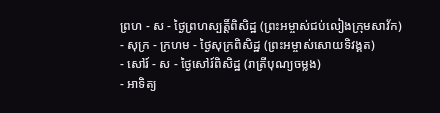ព្រហ - ស - ថ្ងៃព្រហស្បត្ដិ៍ពិសិដ្ឋ (ព្រះអម្ចាស់ជប់លៀងក្រុមសាវ័ក)
- សុក្រ - ក្រហម - ថ្ងៃសុក្រពិសិដ្ឋ (ព្រះអម្ចាស់សោយទិវង្គត)
- សៅរ៍ - ស - ថ្ងៃសៅរ៍ពិសិដ្ឋ (រាត្រីបុណ្យចម្លង)
- អាទិត្យ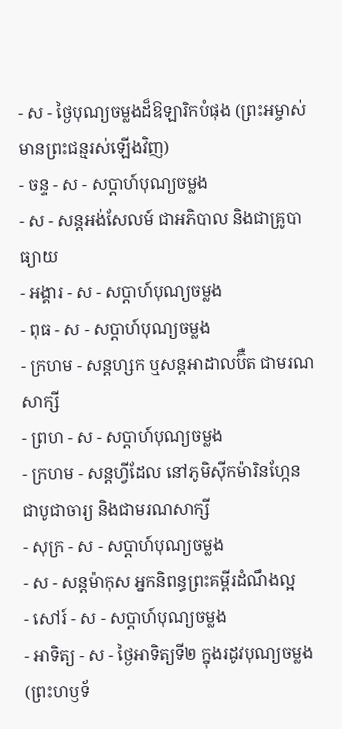- ស - ថ្ងៃបុណ្យចម្លងដ៏ឱឡារិកបំផុង (ព្រះអម្ចាស់មានព្រះជន្មរស់ឡើងវិញ)
- ចន្ទ - ស - សប្ដាហ៍បុណ្យចម្លង
- ស - សន្ដអង់សែលម៍ ជាអភិបាល និងជាគ្រូបាធ្យាយ
- អង្គារ - ស - សប្ដាហ៍បុណ្យចម្លង
- ពុធ - ស - សប្ដាហ៍បុណ្យចម្លង
- ក្រហម - សន្ដហ្សក ឬសន្ដអាដាលប៊ឺត ជាមរណសាក្សី
- ព្រហ - ស - សប្ដាហ៍បុណ្យចម្លង
- ក្រហម - សន្ដហ្វីដែល នៅភូមិស៊ីកម៉ារិនហ្កែន ជាបូជាចារ្យ និងជាមរណសាក្សី
- សុក្រ - ស - សប្ដាហ៍បុណ្យចម្លង
- ស - សន្ដម៉ាកុស អ្នកនិពន្ធព្រះគម្ពីរដំណឹងល្អ
- សៅរ៍ - ស - សប្ដាហ៍បុណ្យចម្លង
- អាទិត្យ - ស - ថ្ងៃអាទិត្យទី២ ក្នុងរដូវបុណ្យចម្លង (ព្រះហឫទ័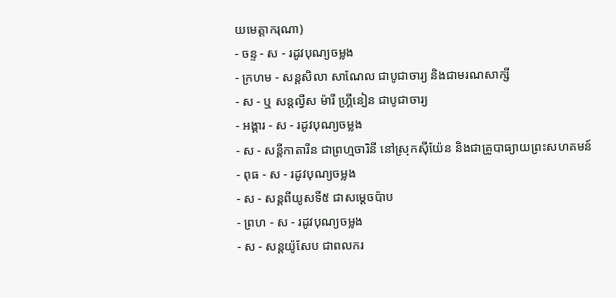យមេត្ដាករុណា)
- ចន្ទ - ស - រដូវបុណ្យចម្លង
- ក្រហម - សន្ដសិលា សាណែល ជាបូជាចារ្យ និងជាមរណសាក្សី
- ស - ឬ សន្ដល្វីស ម៉ារី ហ្គ្រីនៀន ជាបូជាចារ្យ
- អង្គារ - ស - រដូវបុណ្យចម្លង
- ស - សន្ដីកាតារីន ជាព្រហ្មចារិនី នៅស្រុកស៊ីយ៉ែន និងជាគ្រូបាធ្យាយព្រះសហគមន៍
- ពុធ - ស - រដូវបុណ្យចម្លង
- ស - សន្ដពីយូសទី៥ ជាសម្ដេចប៉ាប
- ព្រហ - ស - រដូវបុណ្យចម្លង
- ស - សន្ដយ៉ូសែប ជាពលករ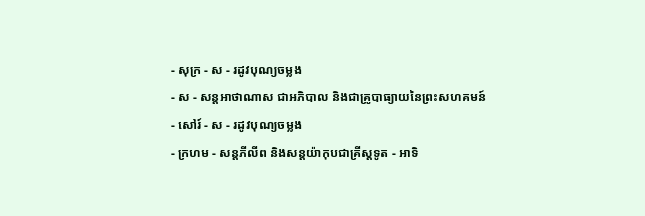- សុក្រ - ស - រដូវបុណ្យចម្លង
- ស - សន្ដអាថាណាស ជាអភិបាល និងជាគ្រូបាធ្យាយនៃព្រះសហគមន៍
- សៅរ៍ - ស - រដូវបុណ្យចម្លង
- ក្រហម - សន្ដភីលីព និងសន្ដយ៉ាកុបជាគ្រីស្ដទូត - អាទិ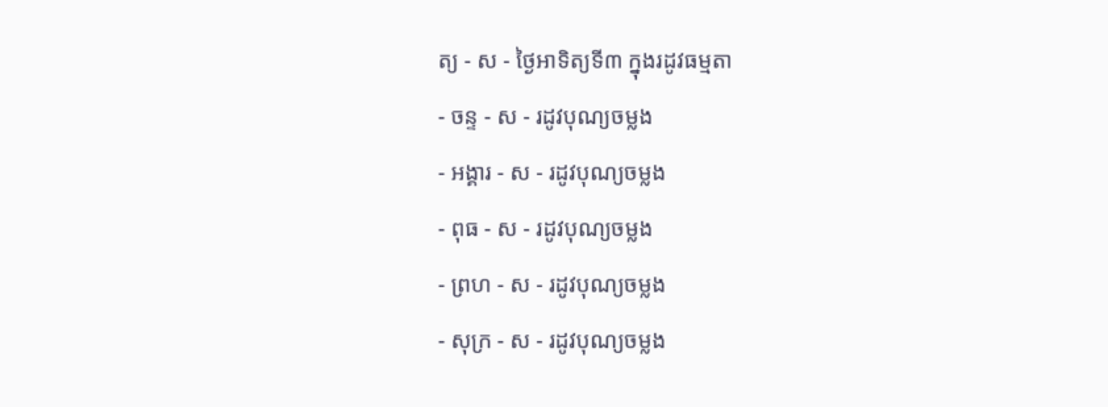ត្យ - ស - ថ្ងៃអាទិត្យទី៣ ក្នុងរដូវធម្មតា
- ចន្ទ - ស - រដូវបុណ្យចម្លង
- អង្គារ - ស - រដូវបុណ្យចម្លង
- ពុធ - ស - រដូវបុណ្យចម្លង
- ព្រហ - ស - រដូវបុណ្យចម្លង
- សុក្រ - ស - រដូវបុណ្យចម្លង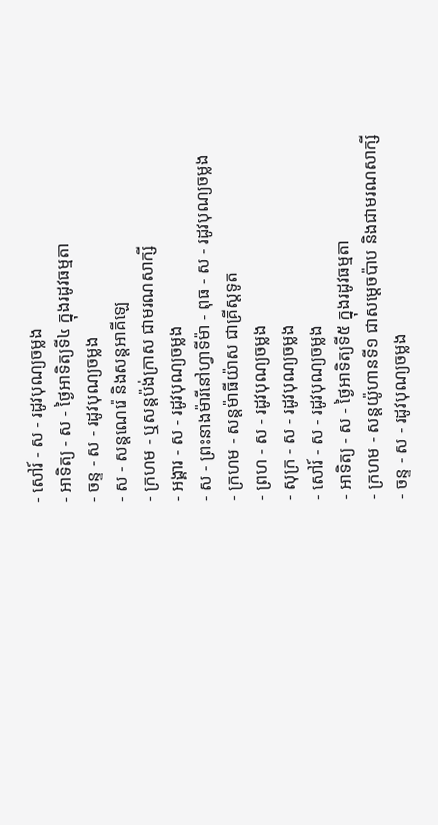- សៅរ៍ - ស - រដូវបុណ្យចម្លង
- អាទិត្យ - ស - ថ្ងៃអាទិត្យទី៤ ក្នុងរដូវធម្មតា
- ចន្ទ - ស - រដូវបុណ្យចម្លង
- ស - សន្ដណេរ៉េ និងសន្ដអាគីឡេ
- ក្រហម - ឬសន្ដប៉ង់ក្រាស ជាមរណសាក្សី
- អង្គារ - ស - រដូវបុណ្យចម្លង
- ស - ព្រះនាងម៉ារីនៅហ្វាទីម៉ា - ពុធ - ស - រដូវបុណ្យចម្លង
- ក្រហម - សន្ដម៉ាធីយ៉ាស ជាគ្រីស្ដទូត
- ព្រហ - ស - រដូវបុណ្យចម្លង
- សុក្រ - ស - រដូវបុណ្យចម្លង
- សៅរ៍ - ស - រដូវបុណ្យចម្លង
- អាទិត្យ - ស - ថ្ងៃអាទិត្យទី៥ ក្នុងរដូវធម្មតា
- ក្រហម - សន្ដយ៉ូហានទី១ ជាសម្ដេចប៉ាប និងជាមរណសាក្សី
- ចន្ទ - ស - រដូវបុណ្យចម្លង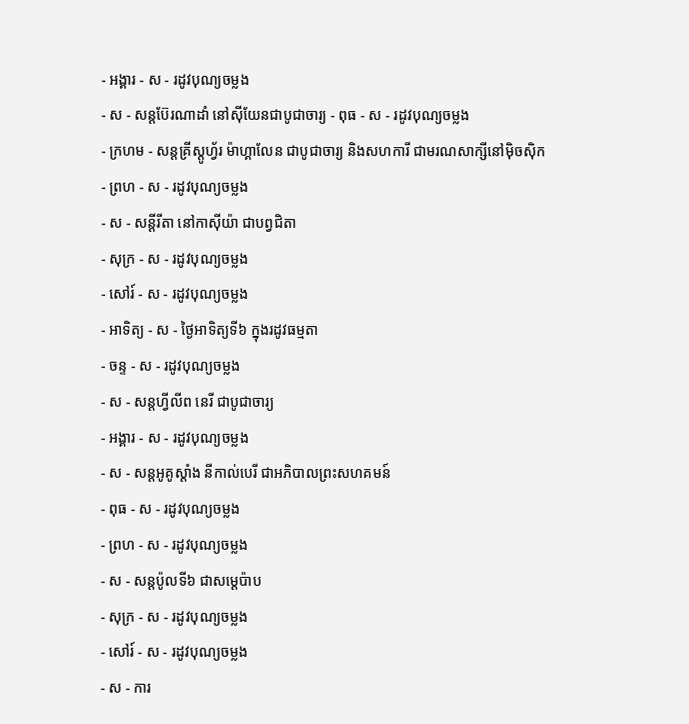- អង្គារ - ស - រដូវបុណ្យចម្លង
- ស - សន្ដប៊ែរណាដាំ នៅស៊ីយែនជាបូជាចារ្យ - ពុធ - ស - រដូវបុណ្យចម្លង
- ក្រហម - សន្ដគ្រីស្ដូហ្វ័រ ម៉ាហ្គាលែន ជាបូជាចារ្យ និងសហការី ជាមរណសាក្សីនៅម៉ិចស៊ិក
- ព្រហ - ស - រដូវបុណ្យចម្លង
- ស - សន្ដីរីតា នៅកាស៊ីយ៉ា ជាបព្វជិតា
- សុក្រ - ស - រដូវបុណ្យចម្លង
- សៅរ៍ - ស - រដូវបុណ្យចម្លង
- អាទិត្យ - ស - ថ្ងៃអាទិត្យទី៦ ក្នុងរដូវធម្មតា
- ចន្ទ - ស - រដូវបុណ្យចម្លង
- ស - សន្ដហ្វីលីព នេរី ជាបូជាចារ្យ
- អង្គារ - ស - រដូវបុណ្យចម្លង
- ស - សន្ដអូគូស្ដាំង នីកាល់បេរី ជាអភិបាលព្រះសហគមន៍
- ពុធ - ស - រដូវបុណ្យចម្លង
- ព្រហ - ស - រដូវបុណ្យចម្លង
- ស - សន្ដប៉ូលទី៦ ជាសម្ដេប៉ាប
- សុក្រ - ស - រដូវបុណ្យចម្លង
- សៅរ៍ - ស - រដូវបុណ្យចម្លង
- ស - ការ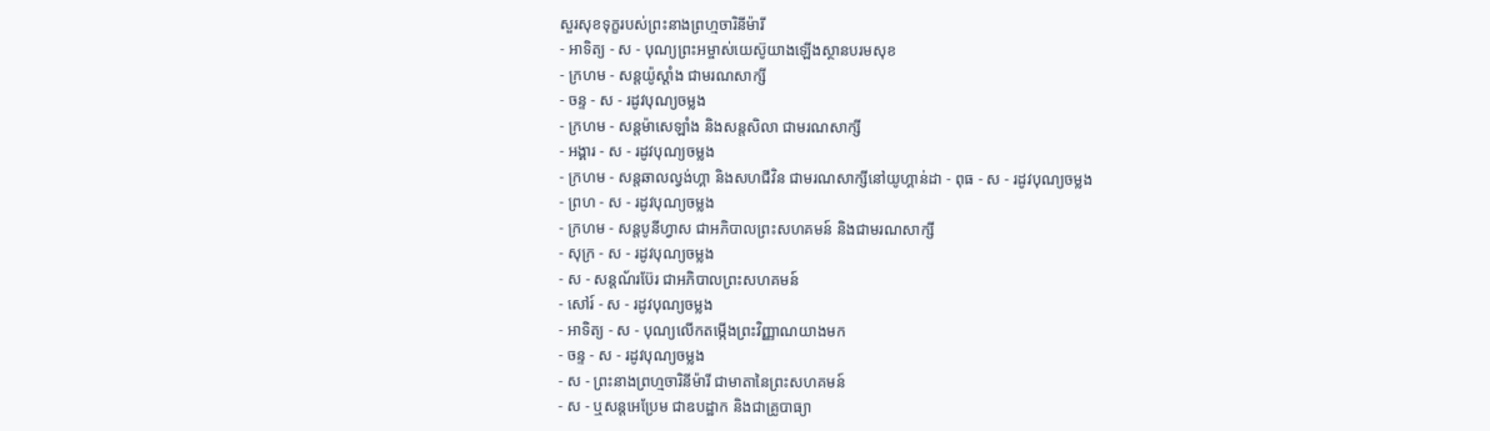សួរសុខទុក្ខរបស់ព្រះនាងព្រហ្មចារិនីម៉ារី
- អាទិត្យ - ស - បុណ្យព្រះអម្ចាស់យេស៊ូយាងឡើងស្ថានបរមសុខ
- ក្រហម - សន្ដយ៉ូស្ដាំង ជាមរណសាក្សី
- ចន្ទ - ស - រដូវបុណ្យចម្លង
- ក្រហម - សន្ដម៉ាសេឡាំង និងសន្ដសិលា ជាមរណសាក្សី
- អង្គារ - ស - រដូវបុណ្យចម្លង
- ក្រហម - សន្ដឆាលល្វង់ហ្គា និងសហជីវិន ជាមរណសាក្សីនៅយូហ្គាន់ដា - ពុធ - ស - រដូវបុណ្យចម្លង
- ព្រហ - ស - រដូវបុណ្យចម្លង
- ក្រហម - សន្ដបូនីហ្វាស ជាអភិបាលព្រះសហគមន៍ និងជាមរណសាក្សី
- សុក្រ - ស - រដូវបុណ្យចម្លង
- ស - សន្ដណ័រប៊ែរ ជាអភិបាលព្រះសហគមន៍
- សៅរ៍ - ស - រដូវបុណ្យចម្លង
- អាទិត្យ - ស - បុណ្យលើកតម្កើងព្រះវិញ្ញាណយាងមក
- ចន្ទ - ស - រដូវបុណ្យចម្លង
- ស - ព្រះនាងព្រហ្មចារិនីម៉ារី ជាមាតានៃព្រះសហគមន៍
- ស - ឬសន្ដអេប្រែម ជាឧបដ្ឋាក និងជាគ្រូបាធ្យា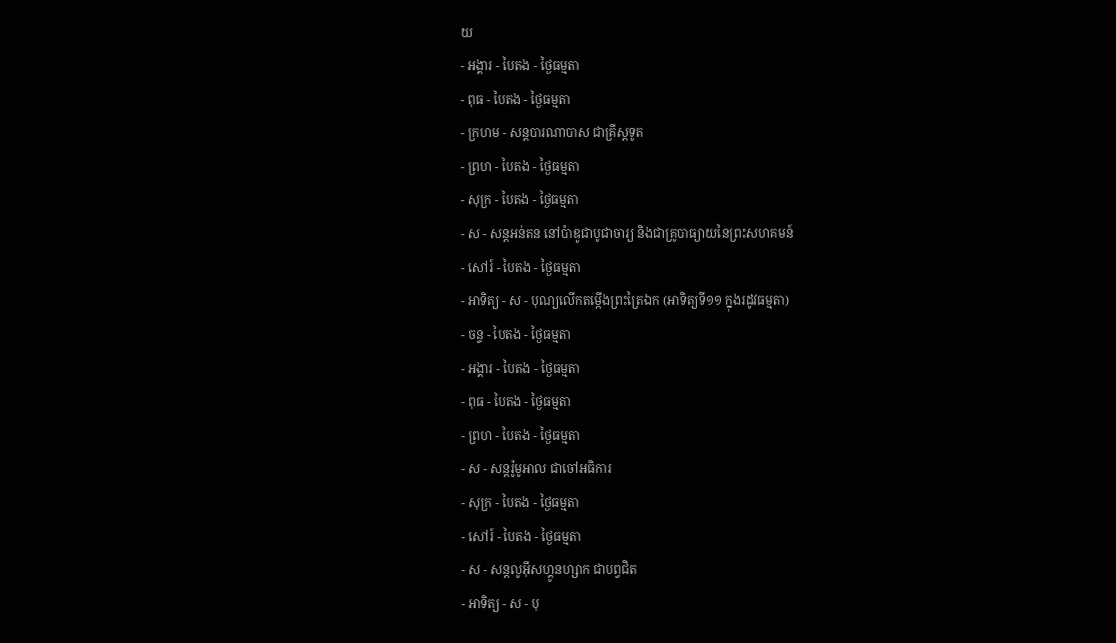យ
- អង្គារ - បៃតង - ថ្ងៃធម្មតា
- ពុធ - បៃតង - ថ្ងៃធម្មតា
- ក្រហម - សន្ដបារណាបាស ជាគ្រីស្ដទូត
- ព្រហ - បៃតង - ថ្ងៃធម្មតា
- សុក្រ - បៃតង - ថ្ងៃធម្មតា
- ស - សន្ដអន់តន នៅប៉ាឌូជាបូជាចារ្យ និងជាគ្រូបាធ្យាយនៃព្រះសហគមន៍
- សៅរ៍ - បៃតង - ថ្ងៃធម្មតា
- អាទិត្យ - ស - បុណ្យលើកតម្កើងព្រះត្រៃឯក (អាទិត្យទី១១ ក្នុងរដូវធម្មតា)
- ចន្ទ - បៃតង - ថ្ងៃធម្មតា
- អង្គារ - បៃតង - ថ្ងៃធម្មតា
- ពុធ - បៃតង - ថ្ងៃធម្មតា
- ព្រហ - បៃតង - ថ្ងៃធម្មតា
- ស - សន្ដរ៉ូមូអាល ជាចៅអធិការ
- សុក្រ - បៃតង - ថ្ងៃធម្មតា
- សៅរ៍ - បៃតង - ថ្ងៃធម្មតា
- ស - សន្ដលូអ៊ីសហ្គូនហ្សាក ជាបព្វជិត
- អាទិត្យ - ស - បុ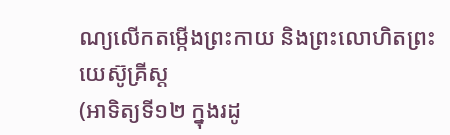ណ្យលើកតម្កើងព្រះកាយ និងព្រះលោហិតព្រះយេស៊ូគ្រីស្ដ
(អាទិត្យទី១២ ក្នុងរដូ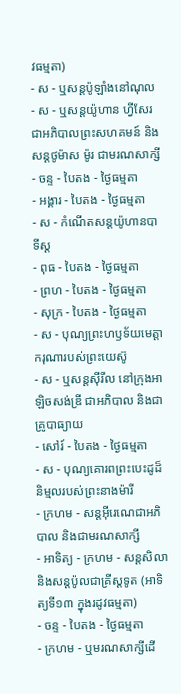វធម្មតា)
- ស - ឬសន្ដប៉ូឡាំងនៅណុល
- ស - ឬសន្ដយ៉ូហាន ហ្វីសែរជាអភិបាលព្រះសហគមន៍ និងសន្ដថូម៉ាស ម៉ូរ ជាមរណសាក្សី - ចន្ទ - បៃតង - ថ្ងៃធម្មតា
- អង្គារ - បៃតង - ថ្ងៃធម្មតា
- ស - កំណើតសន្ដយ៉ូហានបាទីស្ដ
- ពុធ - បៃតង - ថ្ងៃធម្មតា
- ព្រហ - បៃតង - ថ្ងៃធម្មតា
- សុក្រ - បៃតង - ថ្ងៃធម្មតា
- ស - បុណ្យព្រះហឫទ័យមេត្ដាករុណារបស់ព្រះយេស៊ូ
- ស - ឬសន្ដស៊ីរីល នៅក្រុងអាឡិចសង់ឌ្រី ជាអភិបាល និងជាគ្រូបាធ្យាយ
- សៅរ៍ - បៃតង - ថ្ងៃធម្មតា
- ស - បុណ្យគោរពព្រះបេះដូដ៏និម្មលរបស់ព្រះនាងម៉ារី
- ក្រហម - សន្ដអ៊ីរេណេជាអភិបាល និងជាមរណសាក្សី
- អាទិត្យ - ក្រហម - សន្ដសិលា និងសន្ដប៉ូលជាគ្រីស្ដទូត (អាទិត្យទី១៣ ក្នុងរដូវធម្មតា)
- ចន្ទ - បៃតង - ថ្ងៃធម្មតា
- ក្រហម - ឬមរណសាក្សីដើ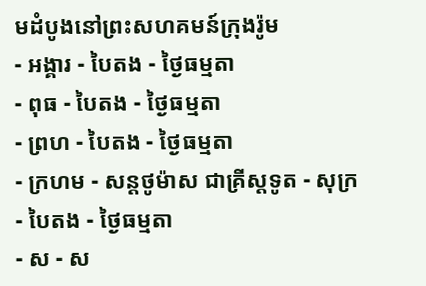មដំបូងនៅព្រះសហគមន៍ក្រុងរ៉ូម
- អង្គារ - បៃតង - ថ្ងៃធម្មតា
- ពុធ - បៃតង - ថ្ងៃធម្មតា
- ព្រហ - បៃតង - ថ្ងៃធម្មតា
- ក្រហម - សន្ដថូម៉ាស ជាគ្រីស្ដទូត - សុក្រ - បៃតង - ថ្ងៃធម្មតា
- ស - ស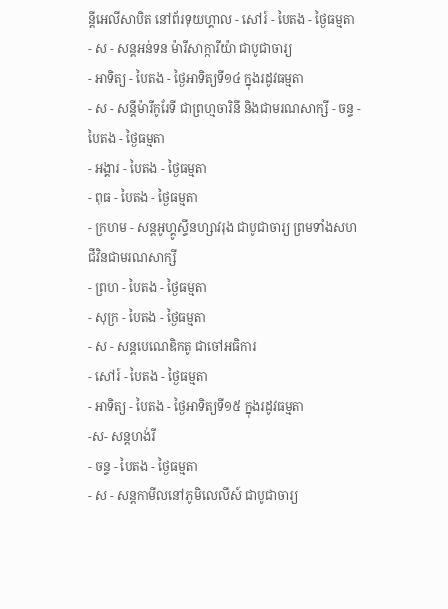ន្ដីអេលីសាបិត នៅព័រទុយហ្គាល - សៅរ៍ - បៃតង - ថ្ងៃធម្មតា
- ស - សន្ដអន់ទន ម៉ារីសាក្ការីយ៉ា ជាបូជាចារ្យ
- អាទិត្យ - បៃតង - ថ្ងៃអាទិត្យទី១៤ ក្នុងរដូវធម្មតា
- ស - សន្ដីម៉ារីកូរែទី ជាព្រហ្មចារិនី និងជាមរណសាក្សី - ចន្ទ - បៃតង - ថ្ងៃធម្មតា
- អង្គារ - បៃតង - ថ្ងៃធម្មតា
- ពុធ - បៃតង - ថ្ងៃធម្មតា
- ក្រហម - សន្ដអូហ្គូស្ទីនហ្សាវរុង ជាបូជាចារ្យ ព្រមទាំងសហជីវិនជាមរណសាក្សី
- ព្រហ - បៃតង - ថ្ងៃធម្មតា
- សុក្រ - បៃតង - ថ្ងៃធម្មតា
- ស - សន្ដបេណេឌិកតូ ជាចៅអធិការ
- សៅរ៍ - បៃតង - ថ្ងៃធម្មតា
- អាទិត្យ - បៃតង - ថ្ងៃអាទិត្យទី១៥ ក្នុងរដូវធម្មតា
-ស- សន្ដហង់រី
- ចន្ទ - បៃតង - ថ្ងៃធម្មតា
- ស - សន្ដកាមីលនៅភូមិលេលីស៍ ជាបូជាចារ្យ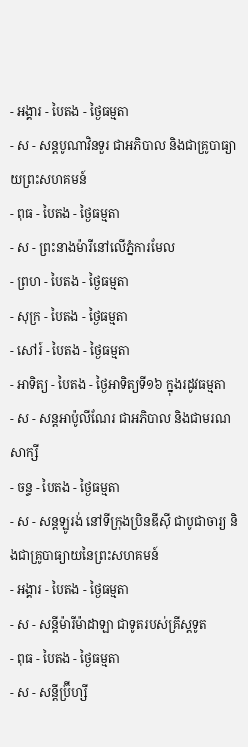- អង្គារ - បៃតង - ថ្ងៃធម្មតា
- ស - សន្ដបូណាវិនទួរ ជាអភិបាល និងជាគ្រូបាធ្យាយព្រះសហគមន៍
- ពុធ - បៃតង - ថ្ងៃធម្មតា
- ស - ព្រះនាងម៉ារីនៅលើភ្នំការមែល
- ព្រហ - បៃតង - ថ្ងៃធម្មតា
- សុក្រ - បៃតង - ថ្ងៃធម្មតា
- សៅរ៍ - បៃតង - ថ្ងៃធម្មតា
- អាទិត្យ - បៃតង - ថ្ងៃអាទិត្យទី១៦ ក្នុងរដូវធម្មតា
- ស - សន្ដអាប៉ូលីណែរ ជាអភិបាល និងជាមរណសាក្សី
- ចន្ទ - បៃតង - ថ្ងៃធម្មតា
- ស - សន្ដឡូរង់ នៅទីក្រុងប្រិនឌីស៊ី ជាបូជាចារ្យ និងជាគ្រូបាធ្យាយនៃព្រះសហគមន៍
- អង្គារ - បៃតង - ថ្ងៃធម្មតា
- ស - សន្ដីម៉ារីម៉ាដាឡា ជាទូតរបស់គ្រីស្ដទូត
- ពុធ - បៃតង - ថ្ងៃធម្មតា
- ស - សន្ដីប្រ៊ីហ្សី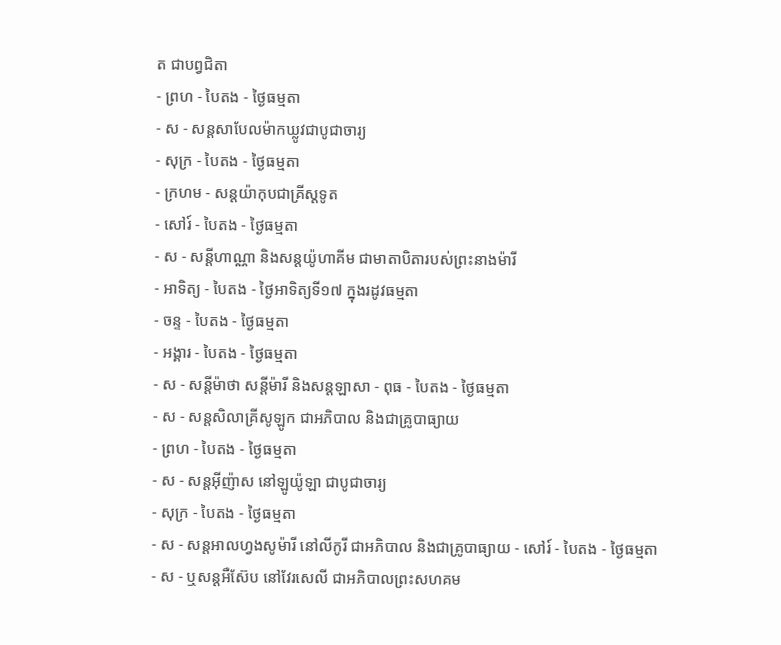ត ជាបព្វជិតា
- ព្រហ - បៃតង - ថ្ងៃធម្មតា
- ស - សន្ដសាបែលម៉ាកឃ្លូវជាបូជាចារ្យ
- សុក្រ - បៃតង - ថ្ងៃធម្មតា
- ក្រហម - សន្ដយ៉ាកុបជាគ្រីស្ដទូត
- សៅរ៍ - បៃតង - ថ្ងៃធម្មតា
- ស - សន្ដីហាណ្ណា និងសន្ដយ៉ូហាគីម ជាមាតាបិតារបស់ព្រះនាងម៉ារី
- អាទិត្យ - បៃតង - ថ្ងៃអាទិត្យទី១៧ ក្នុងរដូវធម្មតា
- ចន្ទ - បៃតង - ថ្ងៃធម្មតា
- អង្គារ - បៃតង - ថ្ងៃធម្មតា
- ស - សន្ដីម៉ាថា សន្ដីម៉ារី និងសន្ដឡាសា - ពុធ - បៃតង - ថ្ងៃធម្មតា
- ស - សន្ដសិលាគ្រីសូឡូក ជាអភិបាល និងជាគ្រូបាធ្យាយ
- ព្រហ - បៃតង - ថ្ងៃធម្មតា
- ស - សន្ដអ៊ីញ៉ាស នៅឡូយ៉ូឡា ជាបូជាចារ្យ
- សុក្រ - បៃតង - ថ្ងៃធម្មតា
- ស - សន្ដអាលហ្វងសូម៉ារី នៅលីកូរី ជាអភិបាល និងជាគ្រូបាធ្យាយ - សៅរ៍ - បៃតង - ថ្ងៃធម្មតា
- ស - ឬសន្ដអឺស៊ែប នៅវែរសេលី ជាអភិបាលព្រះសហគម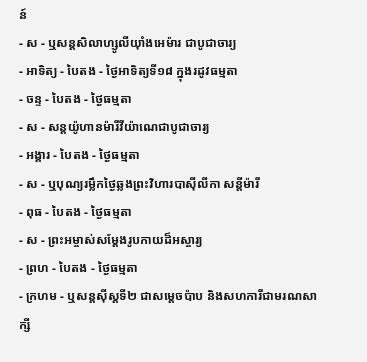ន៍
- ស - ឬសន្ដសិលាហ្សូលីយ៉ាំងអេម៉ារ ជាបូជាចារ្យ
- អាទិត្យ - បៃតង - ថ្ងៃអាទិត្យទី១៨ ក្នុងរដូវធម្មតា
- ចន្ទ - បៃតង - ថ្ងៃធម្មតា
- ស - សន្ដយ៉ូហានម៉ារីវីយ៉ាណេជាបូជាចារ្យ
- អង្គារ - បៃតង - ថ្ងៃធម្មតា
- ស - ឬបុណ្យរម្លឹកថ្ងៃឆ្លងព្រះវិហារបាស៊ីលីកា សន្ដីម៉ារី
- ពុធ - បៃតង - ថ្ងៃធម្មតា
- ស - ព្រះអម្ចាស់សម្ដែងរូបកាយដ៏អស្ចារ្យ
- ព្រហ - បៃតង - ថ្ងៃធម្មតា
- ក្រហម - ឬសន្ដស៊ីស្ដទី២ ជាសម្ដេចប៉ាប និងសហការីជាមរណសាក្សី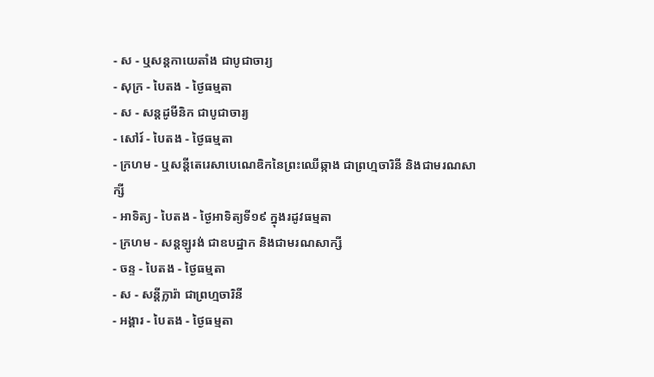- ស - ឬសន្ដកាយេតាំង ជាបូជាចារ្យ
- សុក្រ - បៃតង - ថ្ងៃធម្មតា
- ស - សន្ដដូមីនិក ជាបូជាចារ្យ
- សៅរ៍ - បៃតង - ថ្ងៃធម្មតា
- ក្រហម - ឬសន្ដីតេរេសាបេណេឌិកនៃព្រះឈើឆ្កាង ជាព្រហ្មចារិនី និងជាមរណសាក្សី
- អាទិត្យ - បៃតង - ថ្ងៃអាទិត្យទី១៩ ក្នុងរដូវធម្មតា
- ក្រហម - សន្ដឡូរង់ ជាឧបដ្ឋាក និងជាមរណសាក្សី
- ចន្ទ - បៃតង - ថ្ងៃធម្មតា
- ស - សន្ដីក្លារ៉ា ជាព្រហ្មចារិនី
- អង្គារ - បៃតង - ថ្ងៃធម្មតា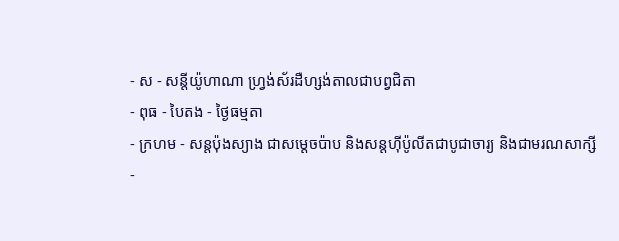- ស - សន្ដីយ៉ូហាណា ហ្វ្រង់ស័រដឺហ្សង់តាលជាបព្វជិតា
- ពុធ - បៃតង - ថ្ងៃធម្មតា
- ក្រហម - សន្ដប៉ុងស្យាង ជាសម្ដេចប៉ាប និងសន្ដហ៊ីប៉ូលីតជាបូជាចារ្យ និងជាមរណសាក្សី
-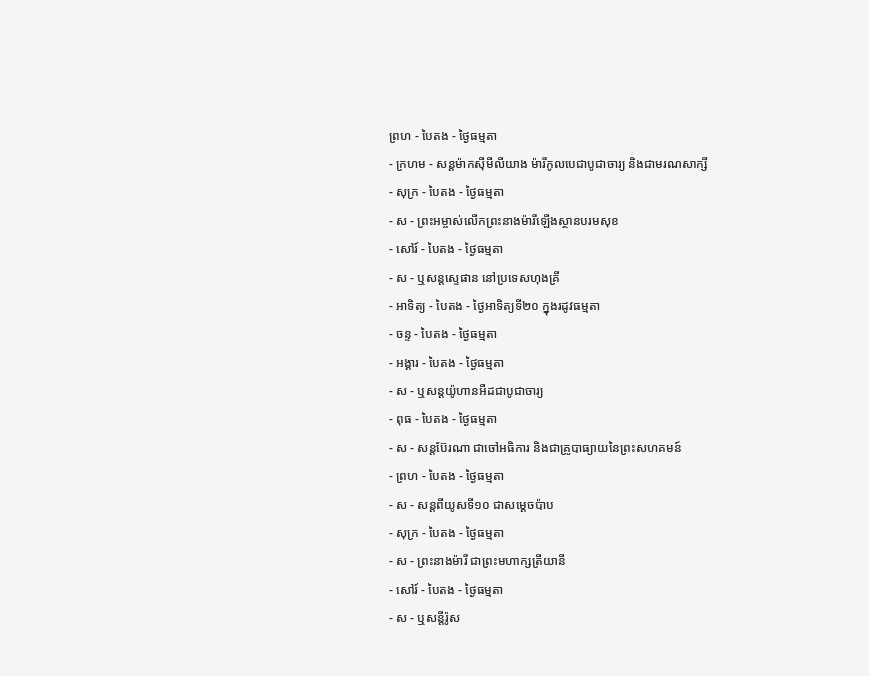ព្រហ - បៃតង - ថ្ងៃធម្មតា
- ក្រហម - សន្ដម៉ាកស៊ីមីលីយាង ម៉ារីកូលបេជាបូជាចារ្យ និងជាមរណសាក្សី
- សុក្រ - បៃតង - ថ្ងៃធម្មតា
- ស - ព្រះអម្ចាស់លើកព្រះនាងម៉ារីឡើងស្ថានបរមសុខ
- សៅរ៍ - បៃតង - ថ្ងៃធម្មតា
- ស - ឬសន្ដស្ទេផាន នៅប្រទេសហុងគ្រី
- អាទិត្យ - បៃតង - ថ្ងៃអាទិត្យទី២០ ក្នុងរដូវធម្មតា
- ចន្ទ - បៃតង - ថ្ងៃធម្មតា
- អង្គារ - បៃតង - ថ្ងៃធម្មតា
- ស - ឬសន្ដយ៉ូហានអឺដជាបូជាចារ្យ
- ពុធ - បៃតង - ថ្ងៃធម្មតា
- ស - សន្ដប៊ែរណា ជាចៅអធិការ និងជាគ្រូបាធ្យាយនៃព្រះសហគមន៍
- ព្រហ - បៃតង - ថ្ងៃធម្មតា
- ស - សន្ដពីយូសទី១០ ជាសម្ដេចប៉ាប
- សុក្រ - បៃតង - ថ្ងៃធម្មតា
- ស - ព្រះនាងម៉ារី ជាព្រះមហាក្សត្រីយានី
- សៅរ៍ - បៃតង - ថ្ងៃធម្មតា
- ស - ឬសន្ដីរ៉ូស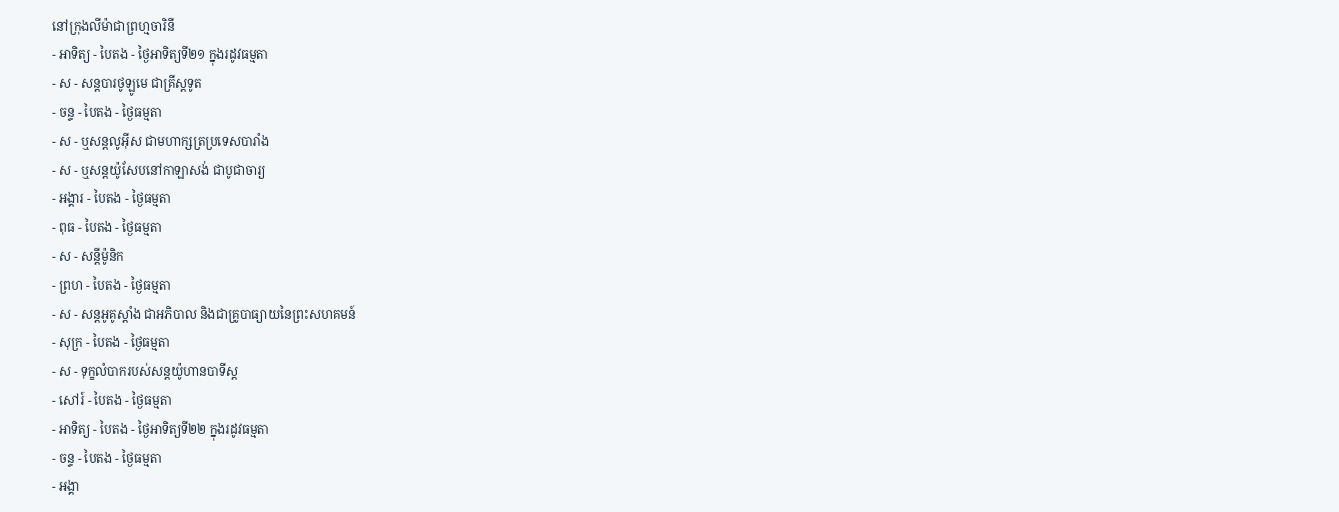នៅក្រុងលីម៉ាជាព្រហ្មចារិនី
- អាទិត្យ - បៃតង - ថ្ងៃអាទិត្យទី២១ ក្នុងរដូវធម្មតា
- ស - សន្ដបារថូឡូមេ ជាគ្រីស្ដទូត
- ចន្ទ - បៃតង - ថ្ងៃធម្មតា
- ស - ឬសន្ដលូអ៊ីស ជាមហាក្សត្រប្រទេសបារាំង
- ស - ឬសន្ដយ៉ូសែបនៅកាឡាសង់ ជាបូជាចារ្យ
- អង្គារ - បៃតង - ថ្ងៃធម្មតា
- ពុធ - បៃតង - ថ្ងៃធម្មតា
- ស - សន្ដីម៉ូនិក
- ព្រហ - បៃតង - ថ្ងៃធម្មតា
- ស - សន្ដអូគូស្ដាំង ជាអភិបាល និងជាគ្រូបាធ្យាយនៃព្រះសហគមន៍
- សុក្រ - បៃតង - ថ្ងៃធម្មតា
- ស - ទុក្ខលំបាករបស់សន្ដយ៉ូហានបាទីស្ដ
- សៅរ៍ - បៃតង - ថ្ងៃធម្មតា
- អាទិត្យ - បៃតង - ថ្ងៃអាទិត្យទី២២ ក្នុងរដូវធម្មតា
- ចន្ទ - បៃតង - ថ្ងៃធម្មតា
- អង្គា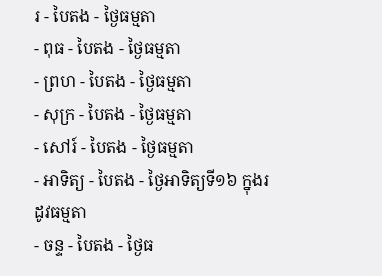រ - បៃតង - ថ្ងៃធម្មតា
- ពុធ - បៃតង - ថ្ងៃធម្មតា
- ព្រហ - បៃតង - ថ្ងៃធម្មតា
- សុក្រ - បៃតង - ថ្ងៃធម្មតា
- សៅរ៍ - បៃតង - ថ្ងៃធម្មតា
- អាទិត្យ - បៃតង - ថ្ងៃអាទិត្យទី១៦ ក្នុងរដូវធម្មតា
- ចន្ទ - បៃតង - ថ្ងៃធ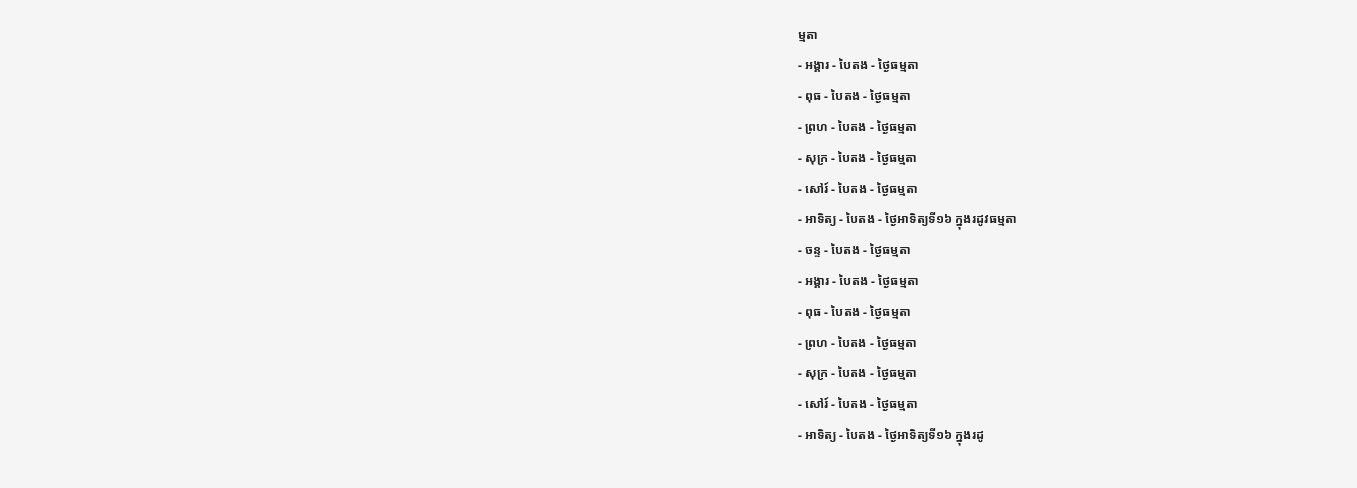ម្មតា
- អង្គារ - បៃតង - ថ្ងៃធម្មតា
- ពុធ - បៃតង - ថ្ងៃធម្មតា
- ព្រហ - បៃតង - ថ្ងៃធម្មតា
- សុក្រ - បៃតង - ថ្ងៃធម្មតា
- សៅរ៍ - បៃតង - ថ្ងៃធម្មតា
- អាទិត្យ - បៃតង - ថ្ងៃអាទិត្យទី១៦ ក្នុងរដូវធម្មតា
- ចន្ទ - បៃតង - ថ្ងៃធម្មតា
- អង្គារ - បៃតង - ថ្ងៃធម្មតា
- ពុធ - បៃតង - ថ្ងៃធម្មតា
- ព្រហ - បៃតង - ថ្ងៃធម្មតា
- សុក្រ - បៃតង - ថ្ងៃធម្មតា
- សៅរ៍ - បៃតង - ថ្ងៃធម្មតា
- អាទិត្យ - បៃតង - ថ្ងៃអាទិត្យទី១៦ ក្នុងរដូ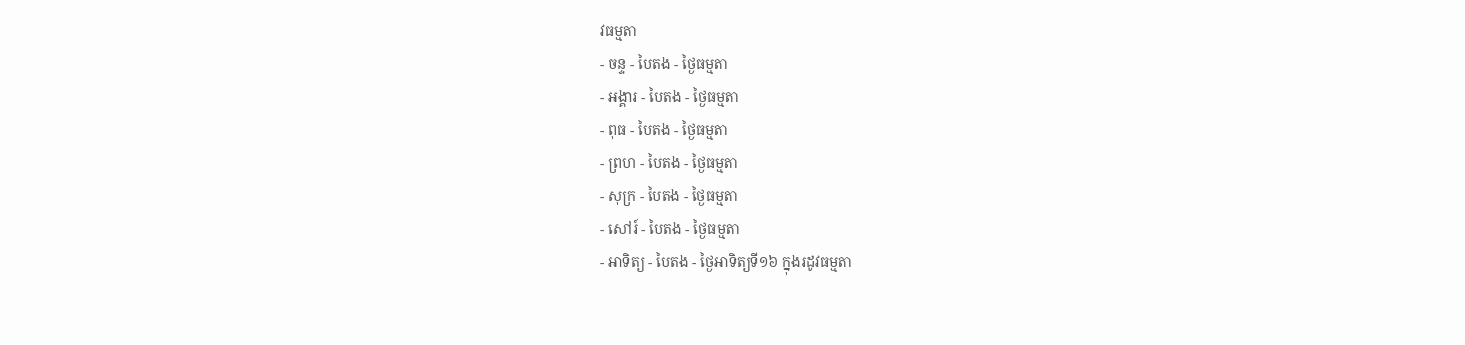វធម្មតា
- ចន្ទ - បៃតង - ថ្ងៃធម្មតា
- អង្គារ - បៃតង - ថ្ងៃធម្មតា
- ពុធ - បៃតង - ថ្ងៃធម្មតា
- ព្រហ - បៃតង - ថ្ងៃធម្មតា
- សុក្រ - បៃតង - ថ្ងៃធម្មតា
- សៅរ៍ - បៃតង - ថ្ងៃធម្មតា
- អាទិត្យ - បៃតង - ថ្ងៃអាទិត្យទី១៦ ក្នុងរដូវធម្មតា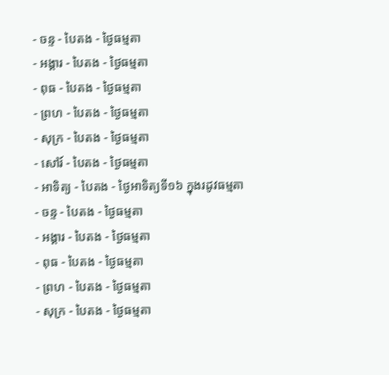- ចន្ទ - បៃតង - ថ្ងៃធម្មតា
- អង្គារ - បៃតង - ថ្ងៃធម្មតា
- ពុធ - បៃតង - ថ្ងៃធម្មតា
- ព្រហ - បៃតង - ថ្ងៃធម្មតា
- សុក្រ - បៃតង - ថ្ងៃធម្មតា
- សៅរ៍ - បៃតង - ថ្ងៃធម្មតា
- អាទិត្យ - បៃតង - ថ្ងៃអាទិត្យទី១៦ ក្នុងរដូវធម្មតា
- ចន្ទ - បៃតង - ថ្ងៃធម្មតា
- អង្គារ - បៃតង - ថ្ងៃធម្មតា
- ពុធ - បៃតង - ថ្ងៃធម្មតា
- ព្រហ - បៃតង - ថ្ងៃធម្មតា
- សុក្រ - បៃតង - ថ្ងៃធម្មតា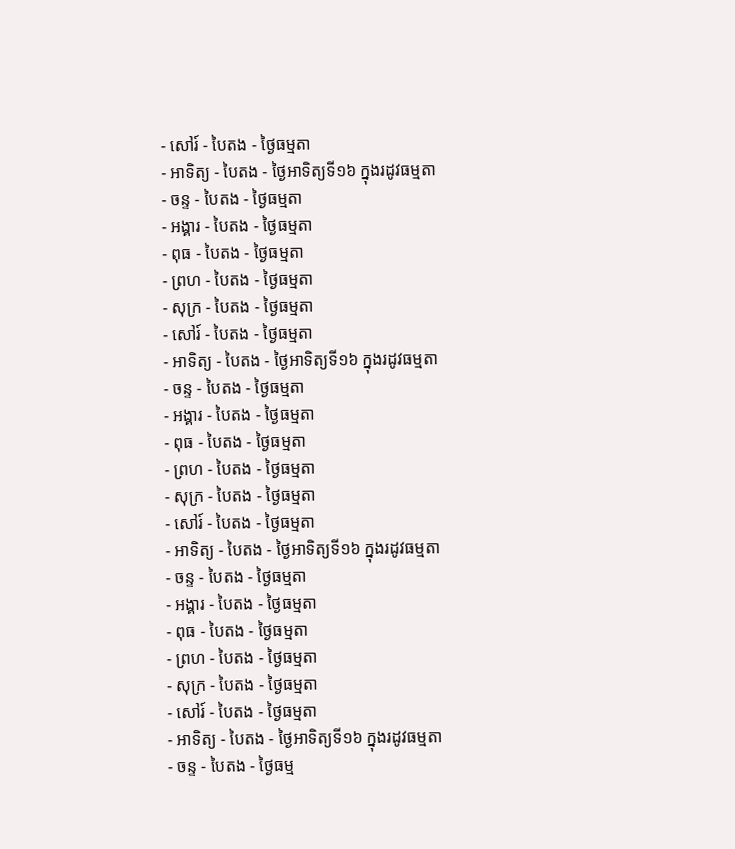- សៅរ៍ - បៃតង - ថ្ងៃធម្មតា
- អាទិត្យ - បៃតង - ថ្ងៃអាទិត្យទី១៦ ក្នុងរដូវធម្មតា
- ចន្ទ - បៃតង - ថ្ងៃធម្មតា
- អង្គារ - បៃតង - ថ្ងៃធម្មតា
- ពុធ - បៃតង - ថ្ងៃធម្មតា
- ព្រហ - បៃតង - ថ្ងៃធម្មតា
- សុក្រ - បៃតង - ថ្ងៃធម្មតា
- សៅរ៍ - បៃតង - ថ្ងៃធម្មតា
- អាទិត្យ - បៃតង - ថ្ងៃអាទិត្យទី១៦ ក្នុងរដូវធម្មតា
- ចន្ទ - បៃតង - ថ្ងៃធម្មតា
- អង្គារ - បៃតង - ថ្ងៃធម្មតា
- ពុធ - បៃតង - ថ្ងៃធម្មតា
- ព្រហ - បៃតង - ថ្ងៃធម្មតា
- សុក្រ - បៃតង - ថ្ងៃធម្មតា
- សៅរ៍ - បៃតង - ថ្ងៃធម្មតា
- អាទិត្យ - បៃតង - ថ្ងៃអាទិត្យទី១៦ ក្នុងរដូវធម្មតា
- ចន្ទ - បៃតង - ថ្ងៃធម្មតា
- អង្គារ - បៃតង - ថ្ងៃធម្មតា
- ពុធ - បៃតង - ថ្ងៃធម្មតា
- ព្រហ - បៃតង - ថ្ងៃធម្មតា
- សុក្រ - បៃតង - ថ្ងៃធម្មតា
- សៅរ៍ - បៃតង - ថ្ងៃធម្មតា
- អាទិត្យ - បៃតង - ថ្ងៃអាទិត្យទី១៦ ក្នុងរដូវធម្មតា
- ចន្ទ - បៃតង - ថ្ងៃធម្ម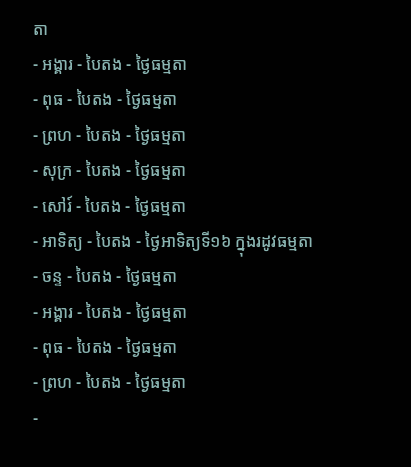តា
- អង្គារ - បៃតង - ថ្ងៃធម្មតា
- ពុធ - បៃតង - ថ្ងៃធម្មតា
- ព្រហ - បៃតង - ថ្ងៃធម្មតា
- សុក្រ - បៃតង - ថ្ងៃធម្មតា
- សៅរ៍ - បៃតង - ថ្ងៃធម្មតា
- អាទិត្យ - បៃតង - ថ្ងៃអាទិត្យទី១៦ ក្នុងរដូវធម្មតា
- ចន្ទ - បៃតង - ថ្ងៃធម្មតា
- អង្គារ - បៃតង - ថ្ងៃធម្មតា
- ពុធ - បៃតង - ថ្ងៃធម្មតា
- ព្រហ - បៃតង - ថ្ងៃធម្មតា
-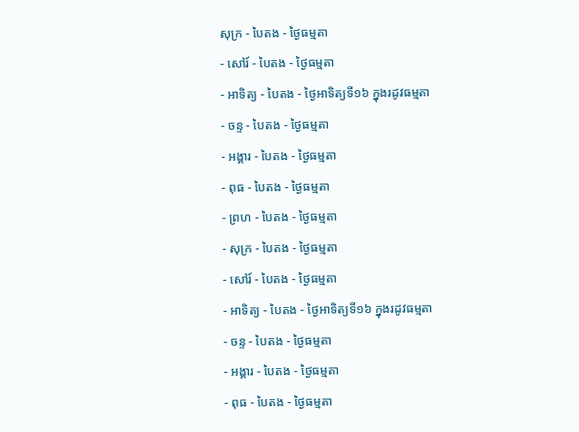សុក្រ - បៃតង - ថ្ងៃធម្មតា
- សៅរ៍ - បៃតង - ថ្ងៃធម្មតា
- អាទិត្យ - បៃតង - ថ្ងៃអាទិត្យទី១៦ ក្នុងរដូវធម្មតា
- ចន្ទ - បៃតង - ថ្ងៃធម្មតា
- អង្គារ - បៃតង - ថ្ងៃធម្មតា
- ពុធ - បៃតង - ថ្ងៃធម្មតា
- ព្រហ - បៃតង - ថ្ងៃធម្មតា
- សុក្រ - បៃតង - ថ្ងៃធម្មតា
- សៅរ៍ - បៃតង - ថ្ងៃធម្មតា
- អាទិត្យ - បៃតង - ថ្ងៃអាទិត្យទី១៦ ក្នុងរដូវធម្មតា
- ចន្ទ - បៃតង - ថ្ងៃធម្មតា
- អង្គារ - បៃតង - ថ្ងៃធម្មតា
- ពុធ - បៃតង - ថ្ងៃធម្មតា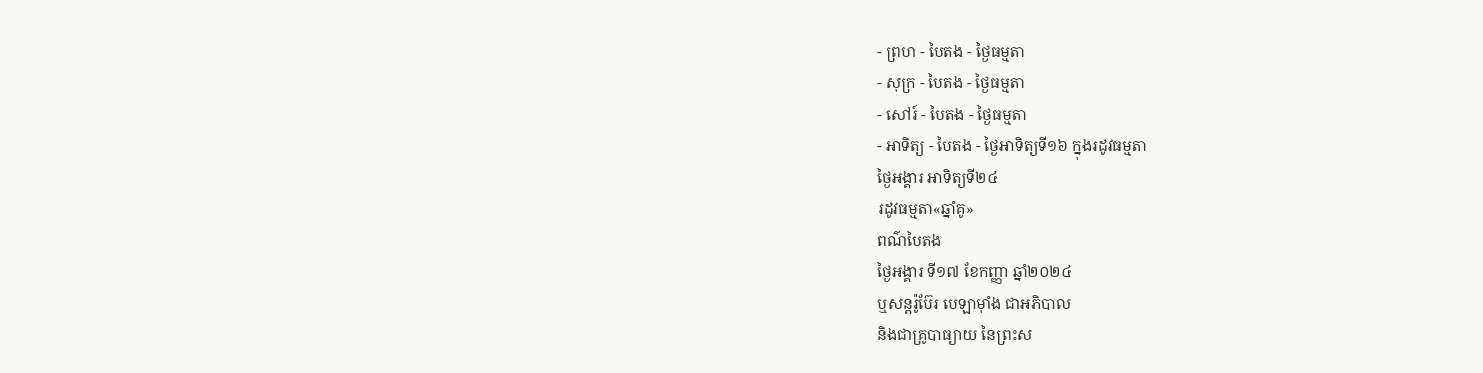- ព្រហ - បៃតង - ថ្ងៃធម្មតា
- សុក្រ - បៃតង - ថ្ងៃធម្មតា
- សៅរ៍ - បៃតង - ថ្ងៃធម្មតា
- អាទិត្យ - បៃតង - ថ្ងៃអាទិត្យទី១៦ ក្នុងរដូវធម្មតា
ថ្ងៃអង្គារ អាទិត្យទី២៤
រដូវធម្មតា«ឆ្នាំគូ»
ពណ៌បៃតង
ថ្ងៃអង្គារ ទី១៧ ខែកញ្ញា ឆ្នាំ២០២៤
ឬសន្តរ៉ូប៊ែរ បេឡាម៉ាំង ជាអភិបាល
និងជាគ្រូបាធ្យាយ នៃព្រះស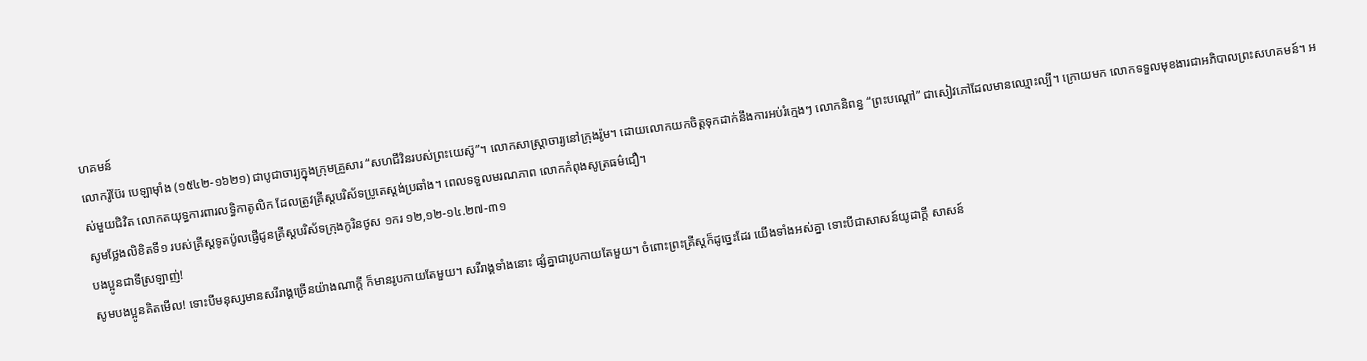ហគមន៍
លោករ៉ូប៊ែរ បេឡាម៉ាំង (១៥៤២-១៦២១) ជាបូជាចារ្យក្នុងក្រុមគ្រួសារ “សហជីវិនរបស់ព្រះយេស៊ូ”។ លោកសាស្ត្រាចារ្យនៅក្រុងរ៉ូម។ ដោយលោកយកចិត្តទុកដាក់នឹងការអប់រំក្មេងៗ លោកនិពន្ធ “ព្រះបណ្តៅ” ជាសៀវភៅដែលមានឈ្មោះល្បី។ ក្រោយមក លោកទទួលមុខងារជាអភិបាលព្រះសហគមន៍។ អស់មួយជិវិត លោកតយុទ្ធការពារលទ្ធិកាតូលិក ដែលត្រូវគ្រីស្តបរិស័ទប្រូតេស្តង់ប្រឆាំង។ ពេលទទួលមរណភាព លោកកំពុងសូត្រធម៌ជឿ។
សូមថ្លែងលិខិតទី១ របស់គ្រីស្ដទូតប៉ូលផ្ញើជូនគ្រីស្ដបរិស័ទក្រុងកូរិនថូស ១ករ ១២,១២-១៤.២៧-៣១
បងប្អូនជាទីស្រឡាញ់!
សូមបងប្អូនគិតមើល! ទោះបីមនុស្សមានសរីរាង្គច្រើនយ៉ាងណាក្ដី ក៏មានរូបកាយតែមួយ។ សរីរាង្គទាំងនោះ ផ្សំគ្នាជារូបកាយតែមួយ។ ចំពោះព្រះគ្រីស្ដក៏ដូច្នេះដែរ យើងទាំងអស់គ្នា ទោះបីជាសាសន៍យូដាក្ដី សាសន៍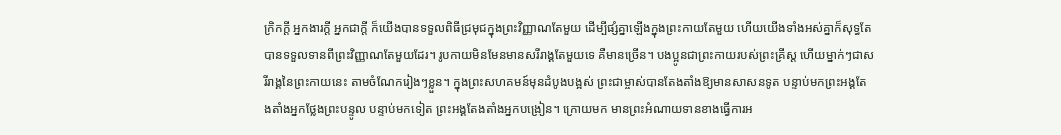ក្រិកក្ដី អ្នកងារក្ដី អ្នកជាក្ដី ក៏យើងបានទទួលពិធីជ្រមុជក្នុងព្រះវិញ្ញាណតែមួយ ដើម្បីផ្សំគ្នាឡើងក្នុងព្រះកាយតែមួយ ហើយយើងទាំងអស់គ្នាក៏សុទ្ធតែបានទទួលទានពីព្រះវិញ្ញាណតែមួយដែរ។ រូបកាយមិនមែនមានសរីរាង្គតែមួយទេ គឺមានច្រើន។ បងប្អូនជាព្រះកាយរបស់ព្រះគ្រីស្ដ ហើយម្នាក់ៗជាសរីរាង្គនៃព្រះកាយនេះ តាមចំណែករៀងៗខ្លួន។ ក្នុងព្រះសហគមន៍មុនដំបូងបង្អស់ ព្រះជាម្ចាស់បានតែងតាំងឱ្យមានសាសនទូត បន្ទាប់មកព្រះអង្គតែងតាំងអ្នកថ្លែងព្រះបន្ទូល បន្ទាប់មកទៀត ព្រះអង្គតែងតាំងអ្នកបង្រៀន។ ក្រោយមក មានព្រះអំណាយទានខាងធ្វើការអ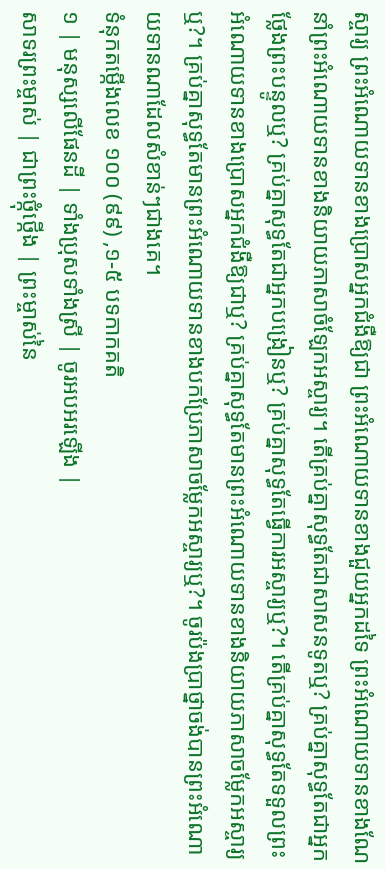ស្ចារ្យ ព្រះអំណោយទានខាងប្រោសអ្នកជំងឺឱ្យជា ព្រះអំណោយទានខាងជួយអ្នកដទៃ ព្រះអំណោយទានខាងណែនាំព្រះអំណោយទានខាងនិយាយភាសាចំឡែកអស្ចារ្យ។ តើគ្រប់គ្នាសុទ្ធតែជាសាសនទូតឬ? គ្រប់គ្នាសុទ្ធតែជាអ្នកថ្លែងព្រះបន្ទូលឬ? គ្រប់គ្នាសុទ្ធតែជាអ្នកបង្រៀនឬ? គ្រប់គ្នាសុទ្ធតែធើ្វការអស្ចារ្យឬ?។ តើគ្រប់គ្នាសុទ្ធតែទទួលព្រះអំណោយទានខាងប្រោសអ្នកជំងឺឱ្យជាឬ? គ្រប់គ្នាសុទ្ធតែមានព្រះអំណោយទានខាងនិយាយភាសាចម្លែកអស្ចារ្យឬ?។ គ្រប់គ្នាសុទ្ធតែមានព្រះអំណោយទានខាងបកប្រែភាសាចម្លែកអស្ចារ្យឬ?។ ចូរប៉ងប្រាថ្នាចង់បានព្រះអំណោយទានណាដែលសំខាន់ៗជាងគេ។
ទំនុកតម្កើងលេខ ១០០ (៩៩) ,១-៥ បទកាកគតិ
១ | មនុស្សលើផែនដី | ទាំងប្រុសទាំងស្រី | ចូរអបអរឡើង |
សាទរព្រះម្ចាស់ | ជាព្រះថ្កុំថ្កើង | ព្រះម្ចាស់នៃ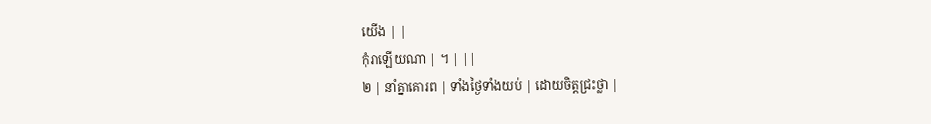យើង | |
កុំរាឡើយណា | ។ | ||
២ | នាំគ្នាគោរព | ទាំងថ្ងៃទាំងយប់ | ដោយចិត្តជ្រះថ្លា |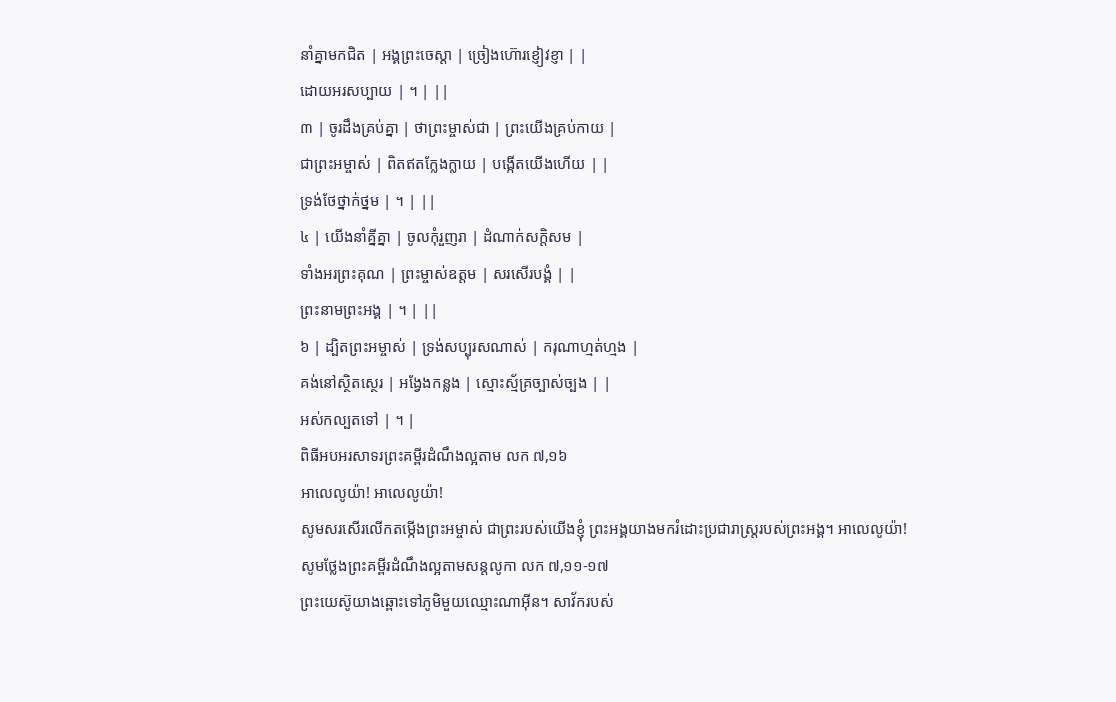នាំគ្នាមកជិត | អង្គព្រះចេស្ដា | ច្រៀងហ៊ោរខ្ញៀវខ្ញា | |
ដោយអរសប្បាយ | ។ | ||
៣ | ចូរដឹងគ្រប់គ្នា | ថាព្រះម្ចាស់ជា | ព្រះយើងគ្រប់កាយ |
ជាព្រះអម្ចាស់ | ពិតឥតក្លែងក្លាយ | បង្កើតយើងហើយ | |
ទ្រង់ថែថ្នាក់ថ្នម | ។ | ||
៤ | យើងនាំគ្នីគ្នា | ចូលកុំរួញរា | ដំណាក់សក្ដិសម |
ទាំងអរព្រះគុណ | ព្រះម្ចាស់ឧត្តម | សរសើរបង្គំ | |
ព្រះនាមព្រះអង្គ | ។ | ||
៦ | ដ្បិតព្រះអម្ចាស់ | ទ្រង់សប្បុរសណាស់ | ករុណាហ្មត់ហ្មង |
គង់នៅស្ថិតស្ថេរ | អង្វែងកន្លង | ស្មោះស្ម័គ្រច្បាស់ច្បង | |
អស់កល្បតទៅ | ។ |
ពិធីអបអរសាទរព្រះគម្ពីរដំណឹងល្អតាម លក ៧,១៦
អាលេលូយ៉ា! អាលេលូយ៉ា!
សូមសរសើរលើកតម្កើងព្រះអម្ចាស់ ជាព្រះរបស់យើងខ្ញុំ ព្រះអង្គយាងមករំដោះប្រជារាស្រ្ដរបស់ព្រះអង្គ។ អាលេលូយ៉ា!
សូមថ្លែងព្រះគម្ពីរដំណឹងល្អតាមសន្តលូកា លក ៧,១១-១៧
ព្រះយេស៊ូយាងឆ្ពោះទៅភូមិមួយឈ្មោះណាអ៊ីន។ សាវ័ករបស់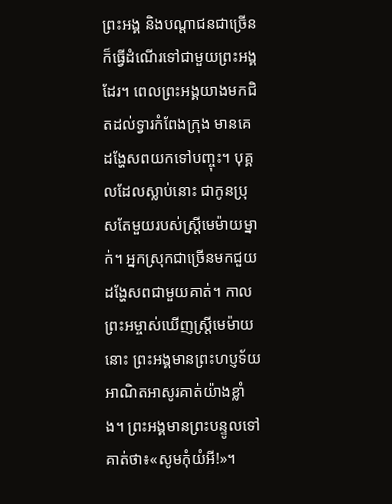ព្រះអង្គ និងបណ្ដាជនជាច្រើនក៏ធ្វើដំណើរទៅជាមួយព្រះអង្គដែរ។ ពេលព្រះអង្គយាងមកជិតដល់ទ្វារកំពែងក្រុង មានគេដង្ហែសពយកទៅបញ្ចុះ។ បុគ្គលដែលស្លាប់នោះ ជាកូនប្រុសតែមួយរបស់ស្រ្ដីមេម៉ាយម្នាក់។ អ្នកស្រុកជាច្រើនមកជួយដង្ហែសពជាមួយគាត់។ កាលព្រះអម្ចាស់ឃើញស្រ្ដីមេម៉ាយនោះ ព្រះអង្គមានព្រះហប្ញទ័យអាណិតអាសូរគាត់យ៉ាងខ្លាំង។ ព្រះអង្គមានព្រះបន្ទូលទៅគាត់ថា៖«សូមកុំយំអី!»។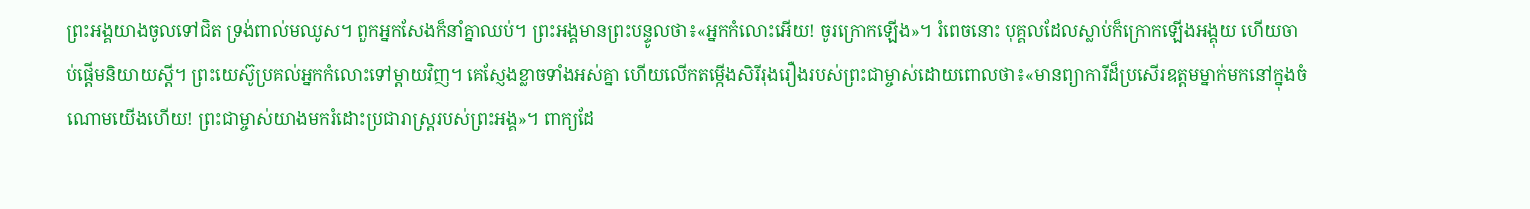ព្រះអង្គយាងចូលទៅជិត ទ្រង់ពាល់មឈូស។ ពួកអ្នកសែងក៏នាំគ្នាឈប់។ ព្រះអង្គមានព្រះបន្ទូលថា៖«អ្នកកំលោះអើយ! ចូរក្រោកឡើង»។ រំពេចនោះ បុគ្គលដែលស្លាប់ក៏ក្រោកឡើងអង្គុយ ហើយចាប់ផ្ដើមនិយាយស្ដី។ ព្រះយេស៊ូប្រគល់អ្នកកំលោះទៅម្ដាយវិញ។ គេស្ញែងខ្លាចទាំងអស់គ្នា ហើយលើកតម្កើងសិរីរុងរឿងរបស់ព្រះជាម្ចាស់ដោយពោលថា៖«មានព្យាការីដ៏ប្រសើរឧត្តមម្នាក់មកនៅក្នុងចំណោមយើងហើយ! ព្រះជាម្ចាស់យាងមករំដោះប្រជារាស្រ្ដរបស់ព្រះអង្គ»។ ពាក្យដែ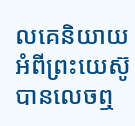លគេនិយាយអំពីព្រះយេស៊ូបានលេចឮ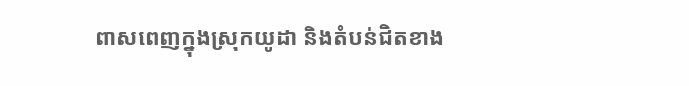ពាសពេញក្នុងស្រុកយូដា និងតំបន់ជិតខាង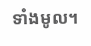ទាំងមូល។